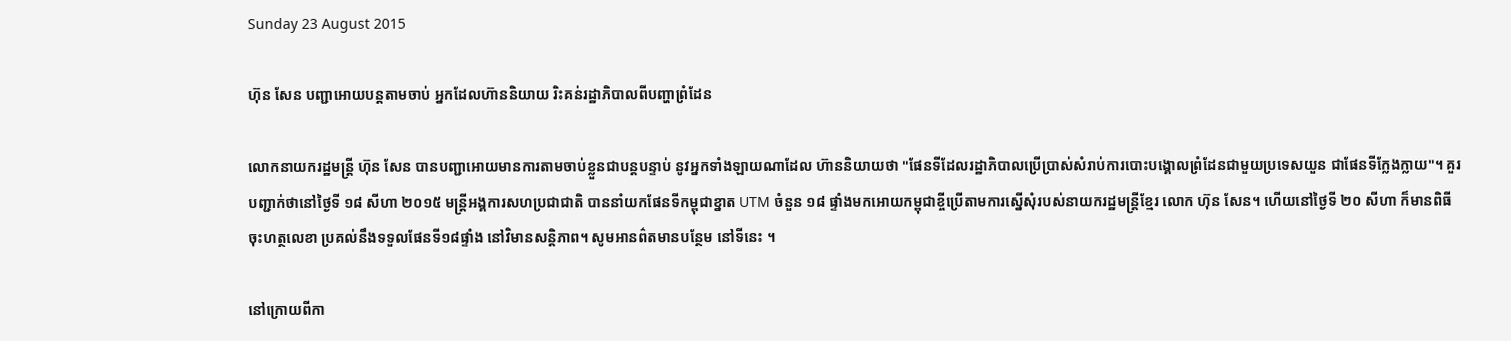Sunday 23 August 2015

ហ៊ុន សែន បញ្ជាអោយបន្តតាមចាប់ អ្នកដែលហ៊ាននិយាយ រិះគន់រដ្ឋាភិបាលពីបញ្ហាព្រំដែន

លោកនាយករដ្ឋមន្រ្តី ហ៊ុន សែន បានបញ្ជាអោយមានការតាមចាប់ខ្លួនជាបន្តបន្ទាប់ នូវអ្នកទាំងឡាយណាដែល ហ៊ាននិយាយថា "ផែនទីដែលរដ្ឋាភិបាលប្រើប្រាស់សំរាប់ការបោះបង្គោលព្រំដែនជាមួយប្រទេសយួន ជាផែនទីក្លែងក្លាយ"។ គួរបញ្ជាក់ថានៅថ្ងៃទី ១៨ សីហា ២០១៥ មន្រ្តីអង្គការសហប្រជាជាតិ បាននាំយកផែនទីកម្ពុជាខ្នាត UTM ចំនួន ១៨ ផ្ទាំងមកអោយកម្ពុជាខ្ចីប្រើតាមការស្នើសំុរបស់នាយករដ្ឋមន្រ្តីខ្មែរ លោក ហ៊ុន សែន។ ហើយនៅថ្ងៃទី ២០ សីហា ក៏មានពិធីចុះហត្ថលេខា ប្រគល់នឹងទទួលផែនទី១៨ផ្ទាំង នៅវិមានសន្តិភាព។ សូមអានព៌តមានបន្ថែម នៅទីនេះ ។

នៅក្រោយពីកា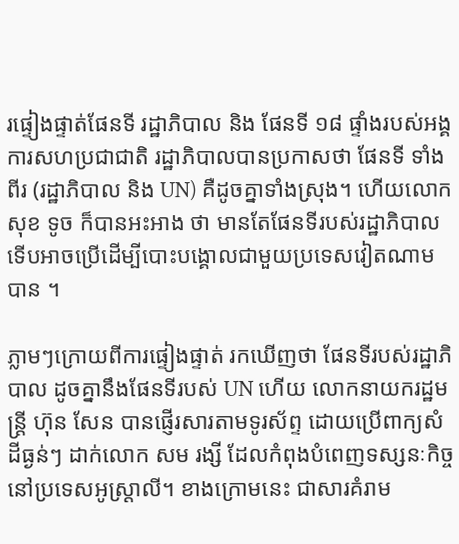រផ្ទៀងផ្ទាត់ផែនទី រដ្ឋាភិបាល និង ផែនទី ១៨ ផ្ទាំងរបស់អង្គការសហប្រជាជាតិ រដ្ឋាភិបាលបានប្រកាសថា ផែនទី ទាំងពីរ (រដ្ឋាភិបាល និង UN) គឺដូចគ្នាទាំងស្រុង។ ហើយលោក សុខ ទូច ក៏បានអះអាង ថា មានតែផែនទីរបស់រដ្ឋាភិបាលទើបអាចប្រើដើម្បីបោះបង្គោលជាមួយប្រទេសវៀតណាមបាន ។

ភ្លាមៗក្រោយពីការផ្ទៀងផ្ទាត់ រកឃើញថា ផែនទីរបស់រដ្ឋាភិបាល ដូចគ្នានឹងផែនទីរបស់ UN ហើយ លោកនាយករដ្ឋមន្រ្តី ហ៊ុន សែន បានផ្ញើរសារតាមទូរស័ព្ទ ដោយប្រើពាក្យសំដីធ្ងន់ៗ ដាក់លោក សម រង្សី ដែលកំពុងបំពេញទស្សនៈកិច្ចនៅប្រទេសអូស្រ្តាលី។ ខាងក្រោមនេះ ជាសារគំរាម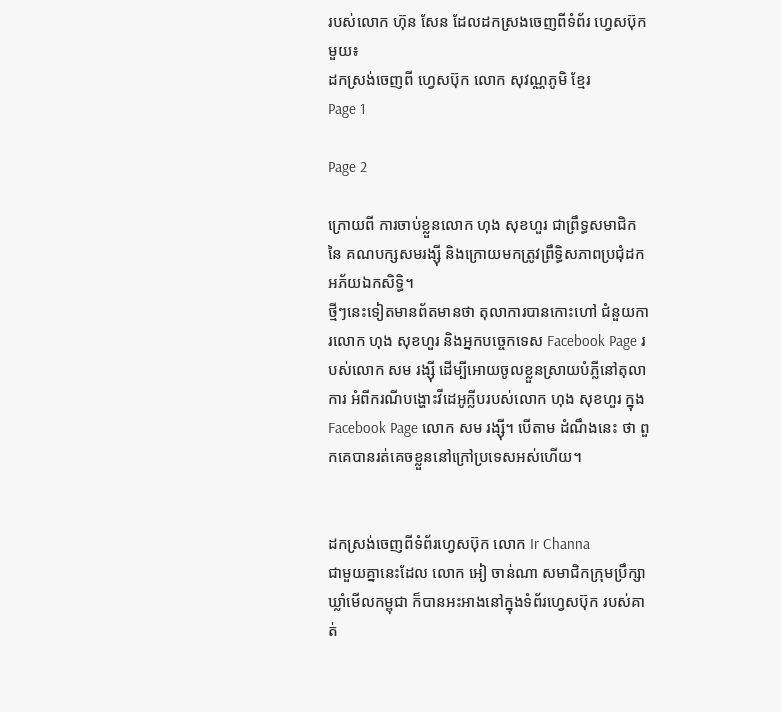របស់លោក ហ៊ុន សែន ដែលដកស្រងចេញពីទំព័រ ហ្វេសប៊ុក មួយ៖
ដកស្រង់ចេញពី ហ្វេសប៊ុក លោក សុវណ្ណភូមិ ខ្មែរ
Page 1

Page 2

ក្រោយពី ការចាប់ខ្លួនលោក ហុង សុខហួរ ជាព្រឹទ្ធសមាជិកនៃ គណបក្សសមរង្សុី និងក្រោយមកត្រូវព្រឹទ្ធិសភាពប្រជំុដកអភ័យឯកសិទ្ធិ។
ថ្មីៗនេះទៀតមានព័តមានថា តុលាការបានកោះហៅ ជំនួយការលោក ហុង សុខហួរ និងអ្នកបច្ចេកទេស Facebook Page របស់លោក សម រង្សុី ដើម្បីអោយចូលខ្លួនស្រាយបំភ្លីនៅតុលាការ អំពីករណីបង្ហោះវីដេអូក្លីបរបស់លោក ហុង សុខហួរ ក្នុង Facebook Page លោក សម រង្សុី។ បើតាម ដំណឹងនេះ ថា ពួកគេបានរត់គេចខ្លួននៅក្រៅប្រទេសអស់ហើយ។


ដកស្រង់ចេញពីទំព័រហ្វេសប៊ុក លោក Ir Channa
ជាមួយគ្នានេះដែល លោក អៀ ចាន់ណា សមាជិកក្រុមប្រឹក្សាឃ្លាំមើលកម្ពុជា ក៏បានអះអាងនៅក្នុងទំព័រហ្វេសប៊ុក របស់គាត់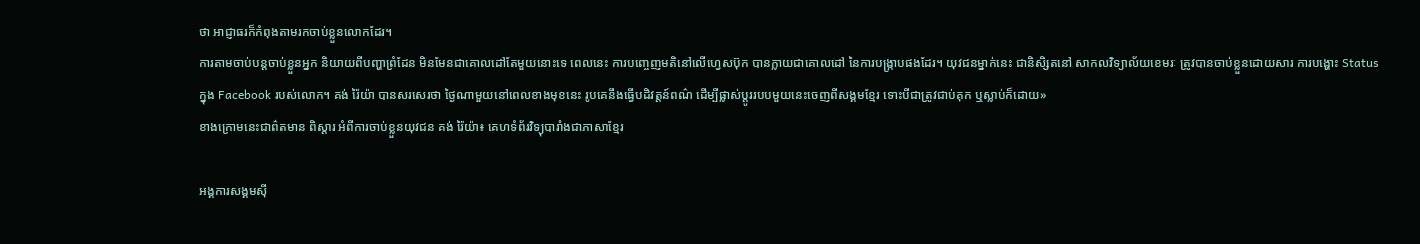ថា អាជ្ញាធរក៏កំពុងតាមរកចាប់ខ្លួនលោកដែរ។
ការតាមចាប់បន្តចាប់ខ្លួនអ្នក និយាយពីបញ្ហាព្រំដែន មិនមែនជាគោលដៅតែមួយនោះទេ ពេលនេះ ការបញ្ចេញមតិនៅលើហ្វេសប៊ុក បានក្លាយជាគោលដៅ នៃការបង្ក្រាបផងដែរ។ យុវជនម្នាក់នេះ ជានិសិ្សតនៅ សាកលវិទ្យាល័យខេមរៈ ត្រូវបានចាប់ខ្លួនដោយសារ ការបង្ហោះ Status ក្នុង Facebook របស់លោក។ គង់ រ៉ៃយ៉ា បានសរសេរថា ថ្ងៃណាមួយនៅពេលខាងមុខនេះ រូបគេនឹងធ្វើបដិវត្តន៍ពណ៌ ដើម្បីផ្លាស់ប្តូររបបមួយនេះចេញពីសង្គមខ្មែរ ទោះបីជាត្រូវជាប់គុក ឬស្លាប់ក៏ដោយ»
ខាងក្រោមនេះជាព៌តមាន ពិស្តារ អំពីការចាប់ខ្លួនយុវជន គង់ រ៉ៃយ៉ា៖ គេហទំព័រវិទ្យុបារាំងជាភាសាខ្មែរ

អង្គការសង្គមសុី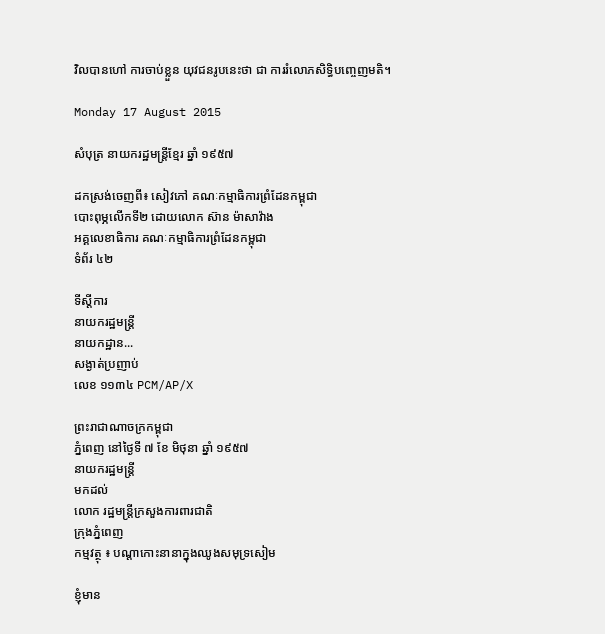វិលបានហៅ ការចាប់ខ្លួន យុវជនរូបនេះថា ជា ការរំលោភសិទ្ធិបញ្ចេញមតិ។

Monday 17 August 2015

សំបុត្រ នាយករដ្ឋមន្រ្តីខ្មែរ ឆ្នាំ ១៩៥៧

ដកស្រង់ចេញពី៖ សៀវភៅ គណៈកម្មាធិការព្រំដែនកម្ពុជា
បោះពុម្ភលើកទី២ ដោយលោក ស៊ាន ម៉ាសាវ៉ាង
អគ្គលេខាធិការ គណៈកម្មាធិការព្រំដែនកម្ពុជា
ទំព័រ ៤២

ទីស្តីការ
នាយករដ្ឋមន្រ្តី
នាយកដ្ឋាន...
សង្ងាត់ប្រញាប់
លេខ ១១៣៤ PCM/AP/X

ព្រះរាជាណាចក្រកម្ពុជា
ភ្នំពេញ នៅថ្ងៃទី ៧ ខែ មិថុនា ឆ្នាំ ១៩៥៧
នាយករដ្ឋមន្រ្តី
មកដល់
លោក រដ្ឋមន្រ្តីក្រសួងការពារជាតិ
ក្រុងភ្នំពេញ
កម្មវត្ថុ ៖ បណ្តាកោះនានាក្នុងឈូងសមុទ្រសៀម

ខ្ញុំមាន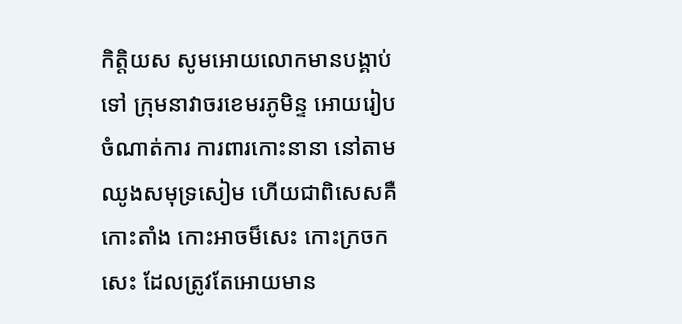កិត្តិយស សូមអោយលោកមានបង្គាប់ទៅ ក្រុមនាវាចរខេមរភូមិន្ទ អោយរៀបចំណាត់ការ ការពារកោះនានា នៅតាមឈូងសមុទ្រសៀម ហើយជាពិសេសគឺ កោះតាំង កោះអាចម៏សេះ កោះក្រចកសេះ ដែលត្រូវតែអោយមាន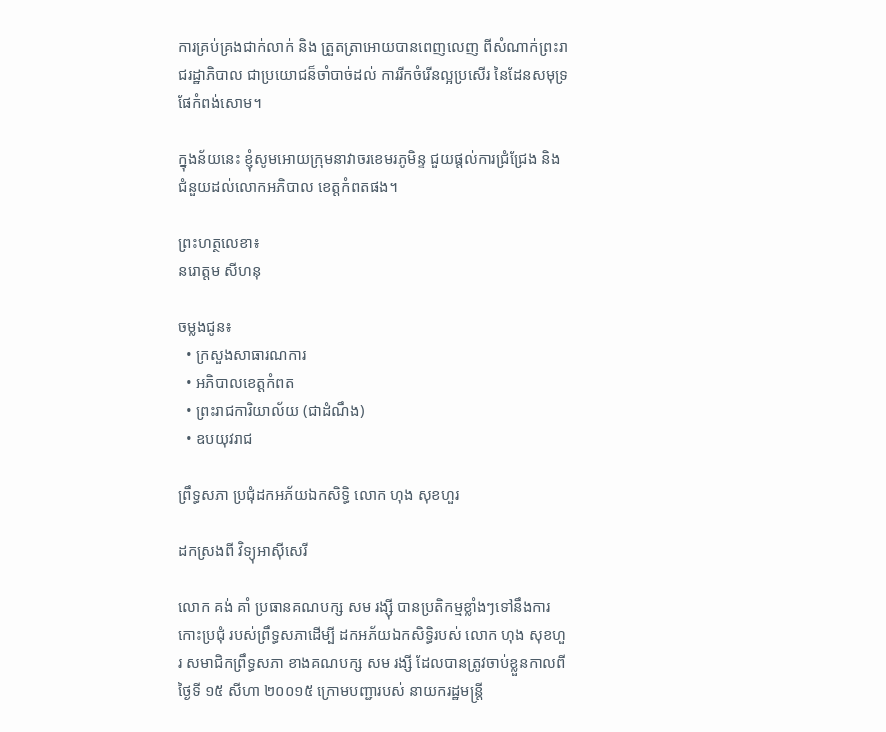ការគ្រប់គ្រងជាក់លាក់ និង ត្រួតត្រាអោយបានពេញលេញ ពីសំណាក់ព្រះរាជរដ្ឋាភិបាល ជាប្រយោជន៏ចាំបាច់ដល់ ការរីកចំរើនល្អប្រសើរ នៃដែនសមុទ្រផែកំពង់សោម។

ក្នុងន័យនេះ ខ្ញំុសូមអោយក្រុមនាវាចរខេមរភូមិន្ទ ជួយផ្តល់ការជ្រំជ្រែង និងជំនួយដល់លោកអភិបាល ខេត្តកំពតផង។

ព្រះហត្ថលេខា៖
នរោត្តម សីហនុ

ចម្លងជូន៖
  • ក្រសួងសាធារណការ
  • អភិបាលខេត្តកំពត
  • ព្រះរាជការិយាល័យ (ជាដំណឹង)
  • ឧបយុវរាជ

ព្រឹទ្ធសភា ប្រជុំដកអភ័យឯកសិទ្ធិ លោក ហុង សុខហួរ

ដកស្រងពី វិទ្យុអាសុីសេរី

លោក គង់ គាំ ប្រធានគណបក្ស សម រង្សុី បានប្រតិកម្មខ្លាំងៗទៅនឹងការកោះប្រជុំ របស់ព្រឹទ្ធសភាដើម្បី ដកអភ័យឯកសិទ្ធិរបស់ លោក ហុង សុខហួរ សមាជិកព្រឹទ្ធសភា ខាងគណបក្ស សម រង្សី ដែលបានត្រូវចាប់ខ្លួនកាលពីថ្ងៃទី ១៥ សីហា ២០០១៥ ក្រោមបញ្ជារបស់ នាយករដ្ឋមន្រ្តី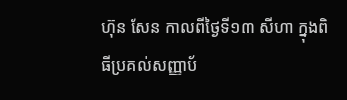ហ៊ុន សែន កាលពីថ្ងៃទី១៣ សីហា ក្នុងពិធីប្រគល់សញ្ញាប័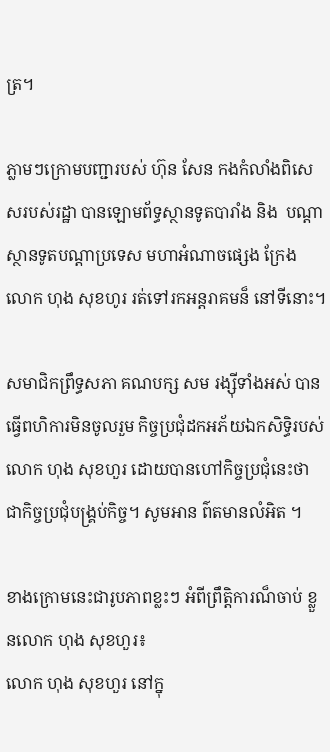ត្រ។

ភ្លាមៗក្រោមបញ្ជារបស់ ហ៊ុន សែន កងកំលាំងពិសេសរបស់រដ្ឋា បានឡោមព័ទ្ធស្ថានទូតបារាំង និង  បណ្តាស្ថានទូតបណ្តាប្រទេស មហាអំណាចផ្សេង ក្រែង លោក ហុង សុខហូរ រត់ទៅរកអន្តរាគមន៏ នៅទីនោះ។

សមាជិកព្រឹទ្ធសភា គណបក្ស សម រង្សុីទាំងអស់ បានធ្វើពហិការមិនចូលរួម កិច្ចប្រជុំដកអភ័យឯកសិទ្ធិរបស់ លោក ហុង សុខហួរ ដោយបានហៅកិច្ចប្រជុំនេះថា ជាកិច្ចប្រជុំបង្គ្រប់កិច្ច។ សូមអាន ព៌តមានលំអិត ។

ខាងក្រោមនេះជារូបភាពខ្លះៗ អំពីព្រឹត្តិការណ៏ចាប់ ខ្លួនលោក ហុង សុខហួរ៖
លោក ហុង សុខហួរ នៅក្នុ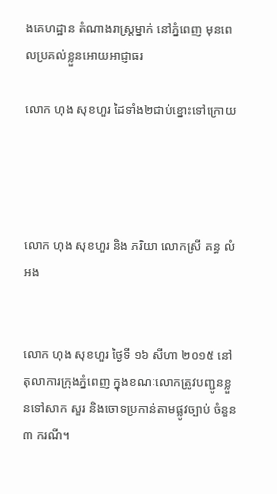ងគេហដ្ឋាន តំណាងរាស្រ្តម្នាក់ នៅភ្នំពេញ មុនពេលប្រគល់ខ្លួនអោយអាជ្ញាធរ

លោក ហុង សុខហួរ ដៃទាំង២ជាប់ខ្នោះទៅក្រោយ




លោក ហុង សុខហួរ និង ភរិយា លោកស្រី គន្ធ លំអង


លោក ហុង សុខហួរ ថ្ងៃទី ១៦ សីហា ២០១៥ នៅតុលាការក្រុងភ្នំពេញ ក្នុងខណៈលោកត្រូវបញ្ជូនខ្លួនទៅសាក សួរ និងចោទប្រកាន់តាមផ្លូវច្បាប់ ចំនួន ៣ ករណី។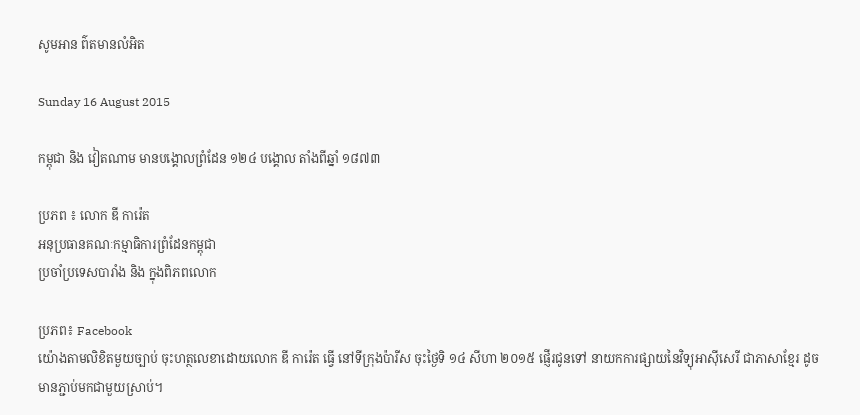សូមអាន ព៌តមានលំអិត

Sunday 16 August 2015

កម្ពុជា និង វៀតណាម មានបង្គោលព្រំដែន ១២៤ បង្គោល តាំងពីឆ្នាំ ១៨៧៣

ប្រភព ៖ លោក ឌី ការ៉េត
អនុប្រធានគណៈកម្មាធិការព្រំដែនកម្ពុជា
ប្រចាំប្រទេសបារាំង និង ក្នុងពិភពលោក

ប្រភព៖ Facebook
យ៉ោងតាមលិខិតមួយច្បាប់ ចុះហត្ថលេខាដោយលោក ឌី ការ៉េត ធ្វើ នៅទីក្រុងប៉ារីស ចុះថ្ងៃទិ ១៤ សីហា ២០១៥ ផ្ញើរជូនទៅ នាយកការផ្សាយនៃវិទ្យុអាសុីសេរី ជាភាសាខ្មែរ ដូចមានភ្ជាប់មកជាមួយស្រាប់។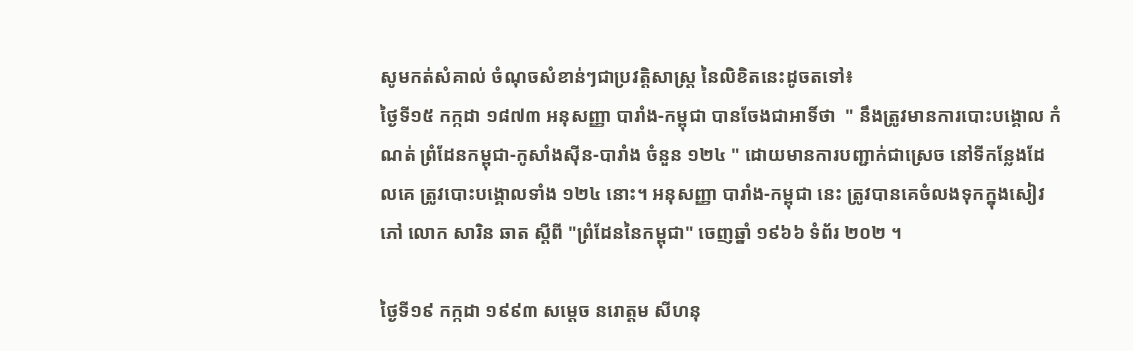សូមកត់សំគាល់ ចំណុចសំខាន់ៗជាប្រវត្តិសាស្រ្ត នៃលិខិតនេះដូចតទៅ៖
ថ្ងៃទី១៥ កក្កដា ១៨៧៣ អនុសញ្ញា បារាំង-កម្ពុជា បានចែងជាអាទិ៍ថា  " នឹងត្រូវមានការបោះបង្គោល កំណត់ ព្រំដែនកម្ពុជា-កូសាំងសុីន-បារាំង ចំនួន ១២៤ " ដោយមានការបញ្ជាក់ជាស្រេច នៅទីកន្លែងដែលគេ ត្រូវបោះបង្គោលទាំង ១២៤ នោះ។ អនុសញ្ញា បារាំង-កម្ពុជា នេះ ត្រូវបានគេចំលងទុកក្នុងសៀវភៅ លោក សារិន ឆាត ស្តីពី "ព្រំដែននៃកម្ពុជា" ចេញឆ្នាំ ១៩៦៦ ទំព័រ ២០២ ។

ថ្ងៃទី១៩ កក្កដា ១៩៩៣ សម្តេច នរោត្តម សីហនុ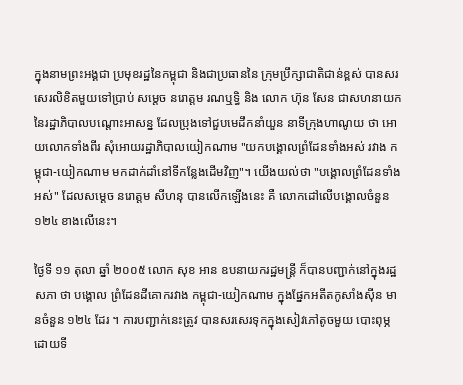ក្នុងនាមព្រះអង្គជា ប្រមុខរដ្ឋនៃកម្ពុជា និងជាប្រធាននៃ ក្រុមប្រឹក្សាជាតិជាន់ខ្ពស់ បានសរសេរលិខិតមួយទៅប្រាប់ សម្តេច នរោត្តម រណឬទ្ធិ និង លោក ហ៊ុន សែន ជាសហនាយកនៃរដ្ឋាភិបាលបណ្តោះអាសន្ន ដែលប្រុងទៅជួបមេដឹកនាំយួន នាទីក្រុងហាណូយ ថា អោយលោកទាំងពីរ សុំអោយរដ្ឋាភិបាលយៀកណាម "យកបង្គោលព្រំដែនទាំងអស់ រវាង កម្ពុជា-យៀកណាម មកដាក់ដាំនៅទីកន្លែងដើមវិញ"។ យើងយល់ថា "បង្គោលព្រំដែនទាំងអស់" ដែលសម្តេច នរោត្តម សីហនុ បានលើកឡើងនេះ គឺ លោកដៅលើបង្គោលចំនួន ១២៤ ខាងលើនេះ។

ថ្ងៃទី ១១ តុលា ឆ្នាំ ២០០៥ លោក សុខ អាន ឧបនាយករដ្ឋមន្រ្តី ក៏បានបញ្ជាក់នៅក្នុងរដ្ឋសភា ថា បង្គោល ព្រំដែនដីគោករវាង កម្ពុជា-យៀកណាម ក្នុងផ្នែកអតីតកូសាំងសុីន មានចំនួន ១២៤ ដែរ ។ ការបញ្ជាក់នេះត្រូវ បានសរសេរទុកក្នុងសៀវភៅតូចមួយ បោះពុម្ភដោយទី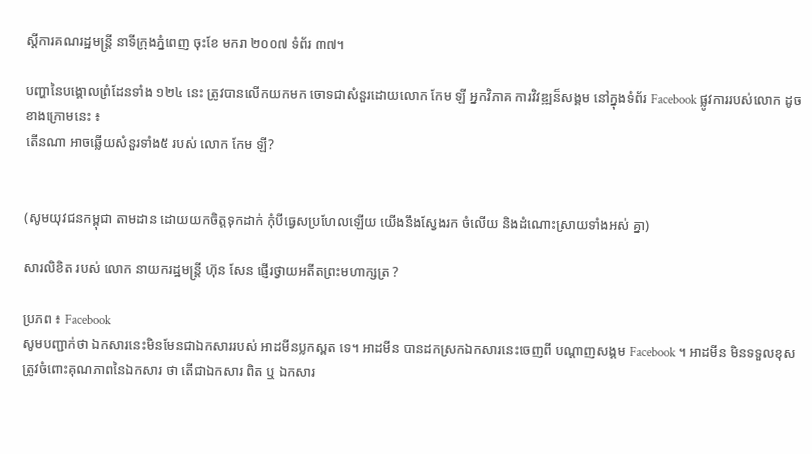ស្តីការគណរដ្ឋមន្រ្តី នាទីក្រុងភ្នំពេញ ចុះខែ មករា ២០០៧ ទំព័រ ៣៧។

បញ្ហានៃបង្គោលព្រំដែនទាំង ១២៤ នេះ ត្រូវបានលើកយកមក ចោទជាសំនួរដោយលោក កែម ឡី អ្នកវិភាគ ការវិវឌ្ឍន៏សង្គម នៅក្នុងទំព័រ Facebook ផ្លូវការរបស់លោក ដូចខាងក្រោមនេះ ៖
តើនណា អាចឆ្លើយសំនួរទាំង៥ របស់ លោក កែម ឡី?


(សូមយុវជនកម្ពុជា តាមដាន ដោយយកចិត្តទុកដាក់ កំុបីធ្វេសប្រហែលឡើយ យើងនឹងស្វែងរក ចំលើយ និងដំណោះស្រាយទាំងអស់ គ្នា)

សារលិខិត របស់ លោក នាយករដ្ឋមន្រ្តី ហ៊ុន សែន ផ្ញើរថ្វាយអតីតព្រះមហាក្សត្រ ?

ប្រភព ៖ Facebook
សូមបញ្ជាក់ថា ឯកសារនេះមិនមែនជាឯកសាររបស់ អាដមីនប្លកស្ពត ទេ។ អាដមីន បានដកស្រកឯកសារនេះចេញពី បណ្តាញសង្គម Facebook ។ អាដមីន មិនទទួលខុសត្រូវចំពោះគុណភាពនៃឯកសារ ថា តើជាឯកសារ ពិត ឬ ឯកសារ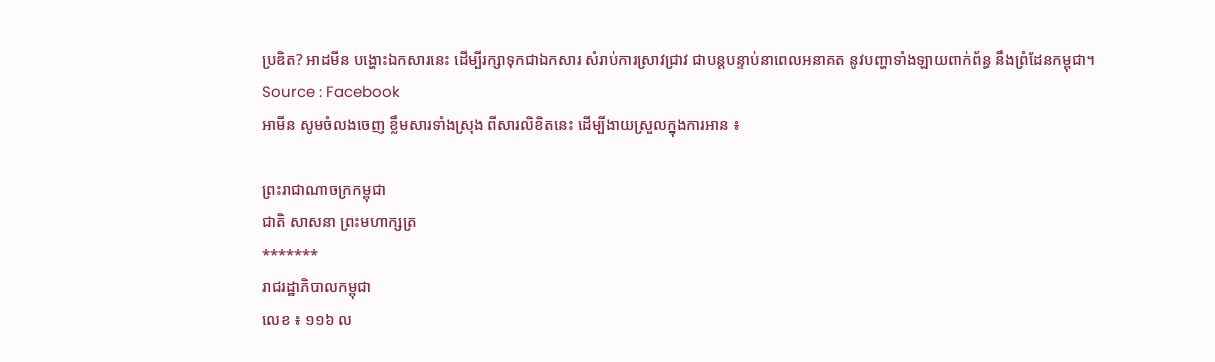ប្រឌិត? អាដមីន បង្ហោះឯកសារនេះ ដើម្បីរក្សាទុកជាឯកសារ សំរាប់ការស្រាវជ្រាវ ជាបន្តបន្ទាប់នាពេលអនាគត នូវបញ្ហាទាំងឡាយពាក់ព័ន្ធ នឹងព្រំដែនកម្ពុជា។
Source : Facebook
អាមីន សូមចំលងចេញ ខ្លឹមសារទាំងស្រុង ពីសារលិខិតនេះ ដើម្បីងាយស្រួលក្នុងការអាន ៖

ព្រះរាជាណាចក្រកម្ពុជា
ជាតិ សាសនា ព្រះមហាក្សត្រ
*******
រាជរដ្ឋាភិបាលកម្ពុជា
លេខ ៖ ១១៦ ល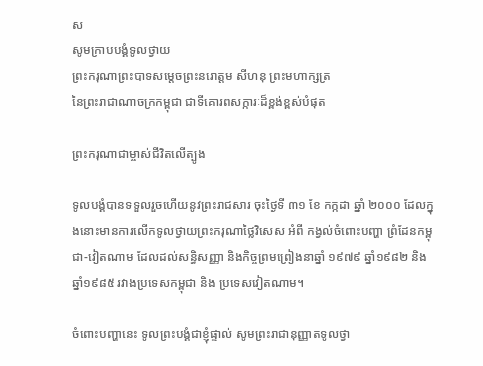ស
សូមក្រាបបង្គំទូលថ្វាយ
ព្រះករុណាព្រះបាទសម្តេចព្រះនរោត្តម សីហនុ ព្រះមហាក្សត្រ
នៃព្រះរាជាណាចក្រកម្ពុជា ជាទីគោរពសក្ការៈដ៏ខ្ពង់ខ្ពស់បំផុត

ព្រះករុណាជាម្ចាស់ជីវិតលើត្បូង

ទូលបង្គំបានទទួលរួចហើយនូវព្រះរាជសារ ចុះថ្ងៃទី ៣១ ខែ កក្កដា ឆ្នាំ ២០០០ ដែលក្នុងនោះមានការលើកទូលថ្វាយព្រះករុណាថ្លៃវិសេស អំពី កង្វល់ចំពោះបញ្ហា ព្រំដែនកម្ពុជា-វៀតណាម ដែលដល់សន្ធិសញ្ញា និងកិច្ចព្រមព្រៀងនាឆ្នាំ ១៩៧៩ ឆ្នាំ១៩៨២ និងឆ្នាំ១៩៨៥ រវាងប្រទេសកម្ពុជា និង ប្រទេសវៀតណាម។

ចំពោះបញ្ហានេះ ទូលព្រះបង្គំជាខ្ញុំផ្ទាល់ សូមព្រះរាជានុញ្ញាតទូលថ្វា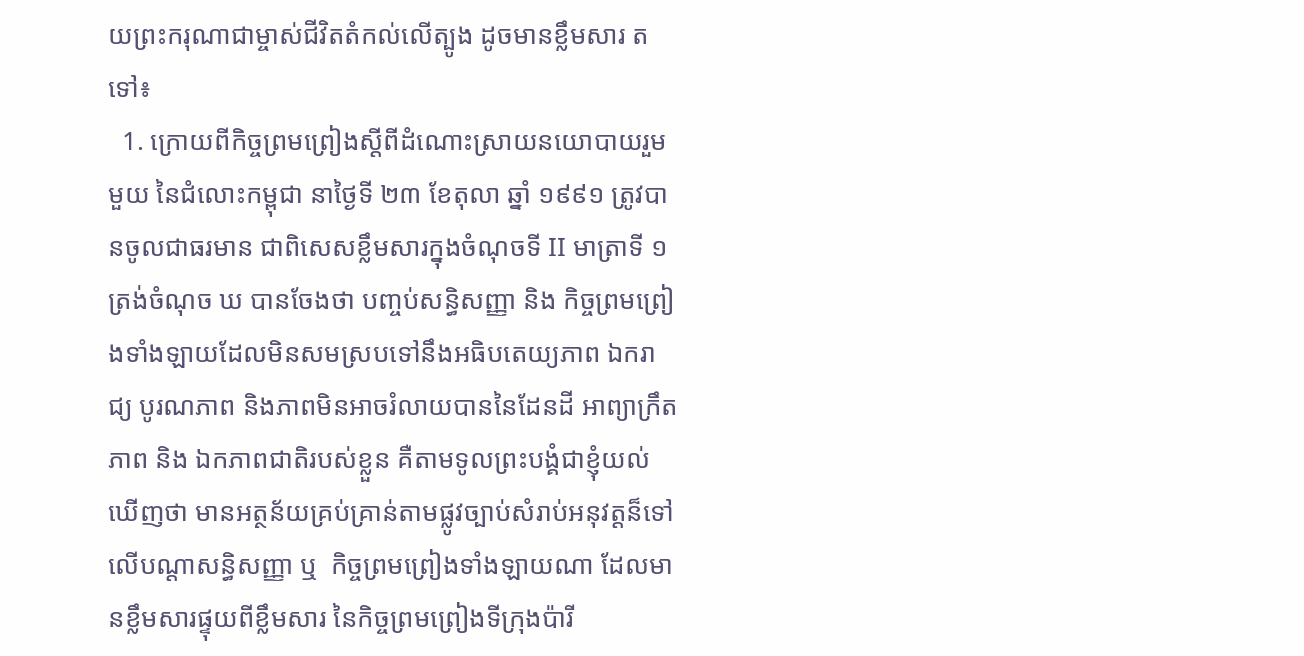យព្រះករុណាជាម្ចាស់ជីវិតតំកល់លើត្បូង ដូចមានខ្លឹមសារ តទៅ៖
  1. ក្រោយពីកិច្ចព្រមព្រៀងស្តីពីដំណោះស្រាយនយោបាយរួមមួយ នៃជំលោះកម្ពុជា នាថ្ងៃទី ២៣ ខែតុលា ឆ្នាំ ១៩៩១ ត្រូវបានចូលជាធរមាន ជាពិសេសខ្លឹមសារក្នុងចំណុចទី II មាត្រាទី ១ ត្រង់ចំណុច ឃ បានចែងថា បញ្ចប់សន្ធិសញ្ញា និង កិច្ចព្រមព្រៀងទាំងឡាយដែលមិនសមស្របទៅនឹងអធិបតេយ្យភាព ឯករាជ្យ បូរណភាព និងភាពមិនអាចរំលាយបាននៃដែនដី អាព្យាក្រឹតភាព និង ឯកភាពជាតិរបស់ខ្លួន គឺតាមទូលព្រះបង្គំជាខ្ញុំយល់ឃើញថា មានអត្ថន័យគ្រប់គ្រាន់តាមផ្លូវច្បាប់សំរាប់អនុវត្តន៏ទៅលើបណ្តាសន្ធិសញ្ញា ឬ  កិច្ចព្រមព្រៀងទាំងឡាយណា ដែលមានខ្លឹមសារផ្ទុយពីខ្លឹមសារ នៃកិច្ចព្រមព្រៀងទីក្រុងប៉ារី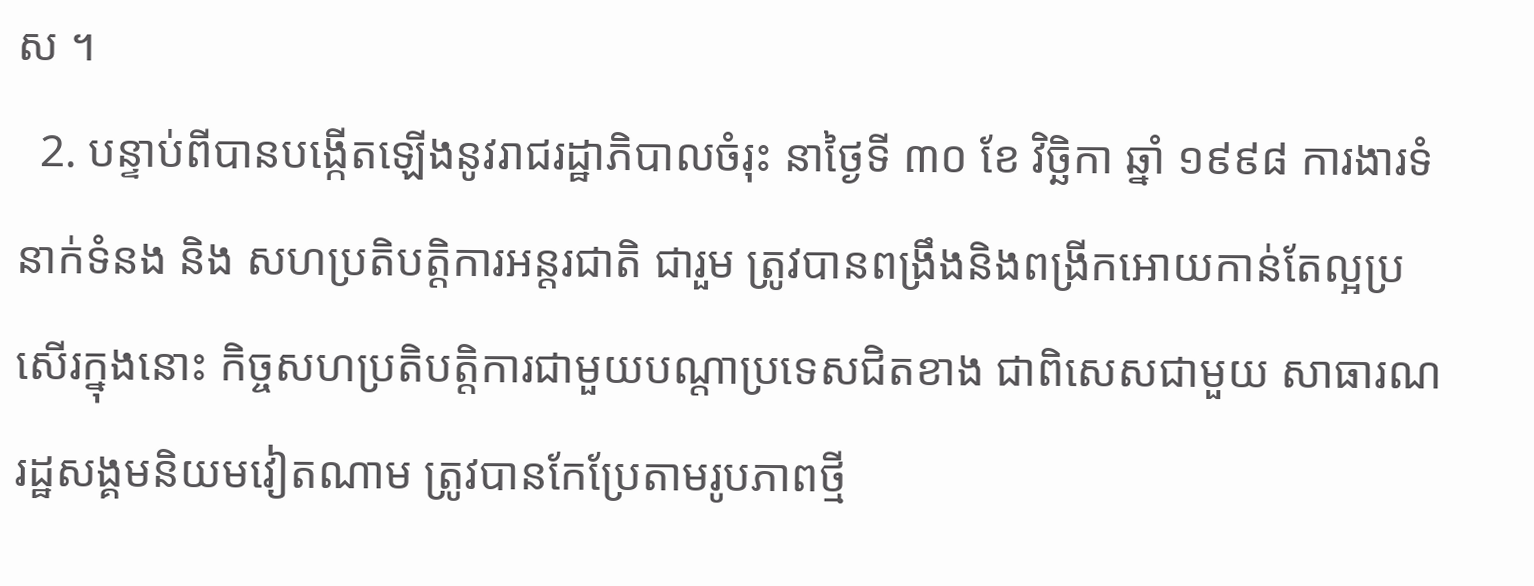ស ។
  2. បន្ទាប់ពីបានបង្កើតឡើងនូវរាជរដ្ឋាភិបាលចំរុះ នាថ្ងៃទី ៣០ ខែ វិច្ឆិកា ឆ្នាំ ១៩៩៨ ការងារទំនាក់ទំនង និង សហប្រតិបត្តិការអន្តរជាតិ ជារួម ត្រូវបានពង្រឹងនិងពង្រីកអោយកាន់តែល្អប្រសើរក្នុងនោះ កិច្ចសហប្រតិបត្តិការជាមួយបណ្តាប្រទេសជិតខាង ជាពិសេសជាមួយ សាធារណរដ្ឋសង្គមនិយមវៀតណាម ត្រូវបានកែប្រែតាមរូបភាពថ្មី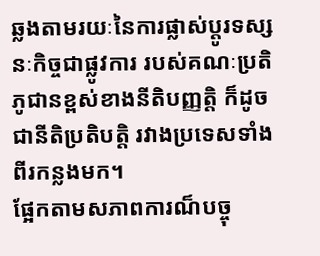ឆ្លងតាមរយៈនៃការផ្លាស់ប្តូរទស្សនៈកិច្ចជាផ្លូវការ របស់គណៈប្រតិភូជានខ្ពស់ខាងនីតិបញ្ញត្តិ ក៏ដូចជានីតិប្រតិបត្តិ រវាងប្រទេសទាំងពីរកន្លងមក។
ផ្អែកតាមសភាពការណ៏បច្ចុ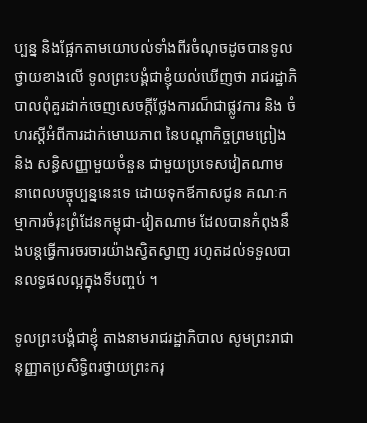ប្បន្ន និងផ្អែកតាមយោបល់ទាំងពីរចំណុចដូចបានទូលថ្វាយខាងលើ ទូលព្រះបង្គំជាខ្ញុំយល់ឃើញថា រាជរដ្ឋាភិបាលពុំគួរដាក់ចេញសេចក្តីថ្លែងការណ៏ជាផ្លូវការ និង ចំហរស្តីអំពីការដាក់មោឃភាព នៃបណ្តាកិច្ចព្រមព្រៀង និង សន្ធិសញ្ញាមួយចំនួន ជាមួយប្រទេសវៀតណាម នាពេលបច្ចុប្បន្ននេះទេ ដោយទុកឪកាសជូន គណៈកម្មាការចំរុះព្រំដែនកម្ពុជា-វៀតណាម ដែលបានកំពុងនឹងបន្តធ្វើការចរចារយ៉ាងស្វិតស្វាញ រហូតដល់ទទួលបានលទ្ធផលល្អក្នុងទីបញ្ចប់ ។

ទូលព្រះបង្គំជាខ្ញុំ តាងនាមរាជរដ្ឋាភិបាល សូមព្រះរាជានុញ្ញាតប្រសិទ្ធិពរថ្វាយព្រះករុ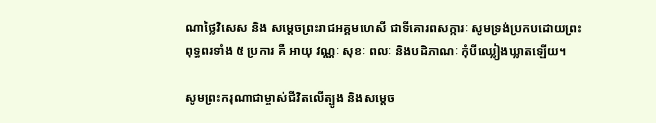ណាថ្លៃវិសេស និង សម្តេចព្រះរាជអគ្គមហេសី ជាទីគោរពសក្ការៈ សូមទ្រង់ប្រកបដោយព្រះពុទ្ធពរទាំង ៥ ប្រការ គឺ អាយុ វណ្ណៈ សុខៈ ពលៈ និងបដិភាណៈ កុំបីឈ្លៀងឃ្លាតឡើយ។

សូមព្រះករុណាជាម្ចាស់ជីវិតលើត្បូង និងសម្តេច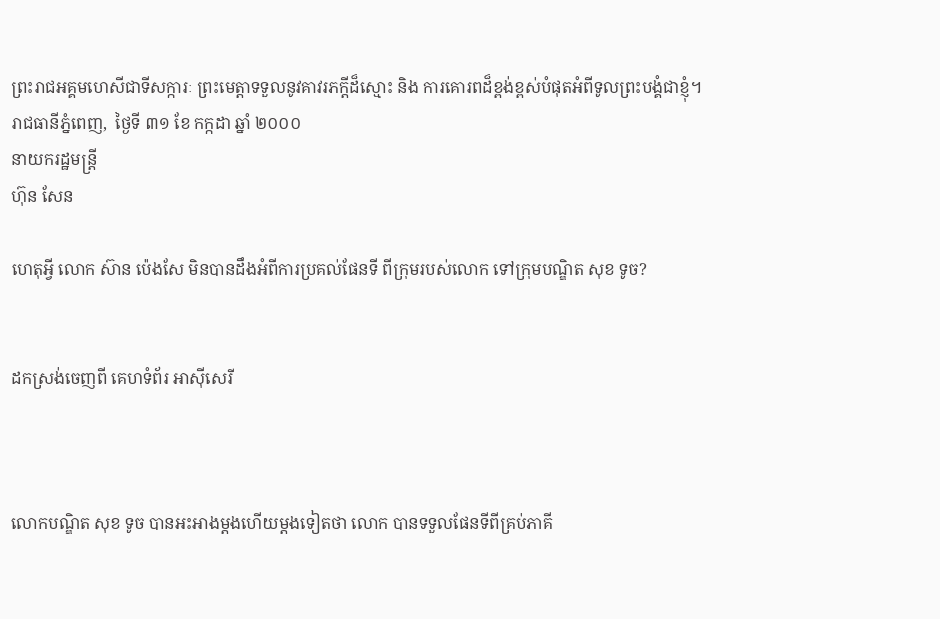ព្រះរាជអគ្គមហេសីជាទីសក្ការៈ ព្រះមេត្តាទទួលនូវគាវរភក្តីដ៏ស្មោះ និង ការគោរពដ៏ខ្ពង់ខ្ពស់បំផុតអំពីទូលព្រះបង្គំជាខ្ញុំ។
រាជធានីភ្នំពេញ,  ថ្ងៃទី ៣១ ខែ កក្កដា ឆ្នាំ ២០០០
នាយករដ្ឋមន្រ្តី
ហ៊ុន សែន

ហេតុអ្វី លោក ស៊ាន ប៉េងសែ មិនបានដឹងអំពីការប្រគល់ផែនទី ពីក្រុមរបស់លោក ទៅក្រុមបណ្ឌិត សុខ ទូច?


ដកស្រង់ចេញពី គេហទំព័រ អាសុីសេរី



លោកបណ្ឌិត សុខ ទូច បានអះអាងម្តងហើយម្តងទៀតថា លោក បានទទួលផែនទីពីគ្រប់ភាគី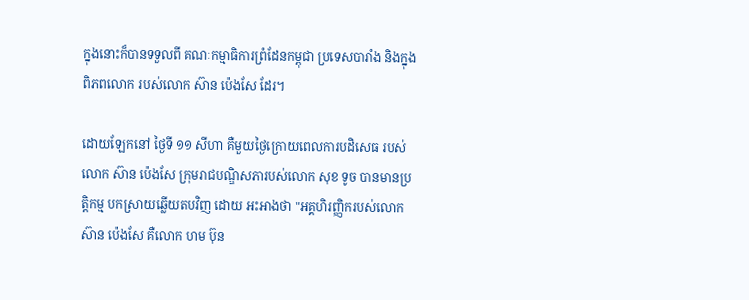ក្នុងនោះក៏បានទទួលពី គណៈកម្មាធិការព្រំដែនកម្ពុជា ប្រទេសបារាំង និងក្នុងពិភពលោក របស់លោក ស៊ាន ប៉េងសែ ដែរ។

ដោយឡែកនៅ ថ្ងៃទី ១១ សីហា គឺមួយថ្ងៃក្រោយពេលការបដិសេធ របស់លោក ស៊ាន ប៉េងសែ ក្រុមរាជបណ្ឌិសភារបស់លោក សុខ ទូច បានមានប្រត្តិកម្ម បកស្រាយឆ្លើយតបវិញ ដោយ អះអាងថា "អគ្គហិរញ្ញិករបស់លោក ស៊ាន ប៉េងសែ គឺលោក ហម ប៊ុន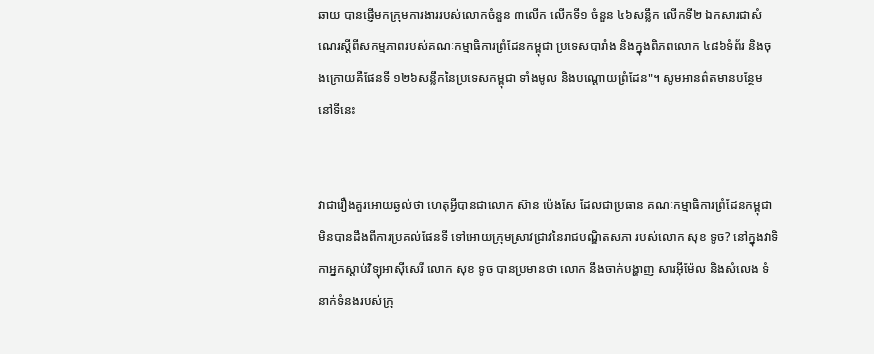ឆាយ បានផ្ញើមកក្រុមការងាររបស់លោកចំនួន ៣លើក លើកទី១ ចំនួន ៤៦សន្លឹក លើកទី២ ឯកសារជាសំណេរស្ដីពីសកម្មភាពរបស់គណៈកម្មាធិការព្រំដែនកម្ពុជា ប្រទេសបារាំង និងក្នុងពិភពលោក ៤៨៦ទំព័រ និងចុងក្រោយគឺផែនទី ១២៦សន្លឹកនៃប្រទេសកម្ពុជា ទាំងមូល និងបណ្ដោយព្រំដែន"។ សូមអានព៌តមានបន្ថែម នៅទីនេះ


វាជារឿងគួរអោយឆ្ងល់ថា ហេតុអ្វីបានជាលោក ស៊ាន ប៉េងសែ ដែលជាប្រធាន គណៈកម្មាធិការព្រំដែនកម្ពុជា មិនបានដឹងពីការប្រគល់ផែនទី ទៅអោយក្រុមស្រាវជ្រាវនៃរាជបណ្ឌិតសភា របស់លោក សុខ ទូច? នៅក្នុងវាទិកាអ្នកស្តាប់វិទ្យុអាសុីសេរី លោក សុខ ទូច បានប្រមានថា លោក នឹងចាក់បង្ហាញ សារអុីម៉ែល និងសំលេង ទំនាក់ទំនងរបស់ក្រុ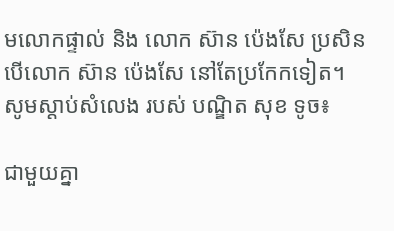មលោកផ្ទាល់ និង លោក ស៊ាន ប៉េងសែ ប្រសិនបើលោក ស៊ាន ប៉េងសែ នៅតែប្រកែកទៀត។ សូមស្តាប់សំលេង របស់ បណ្ឌិត សុខ ទូច៖

ជាមួយគ្នា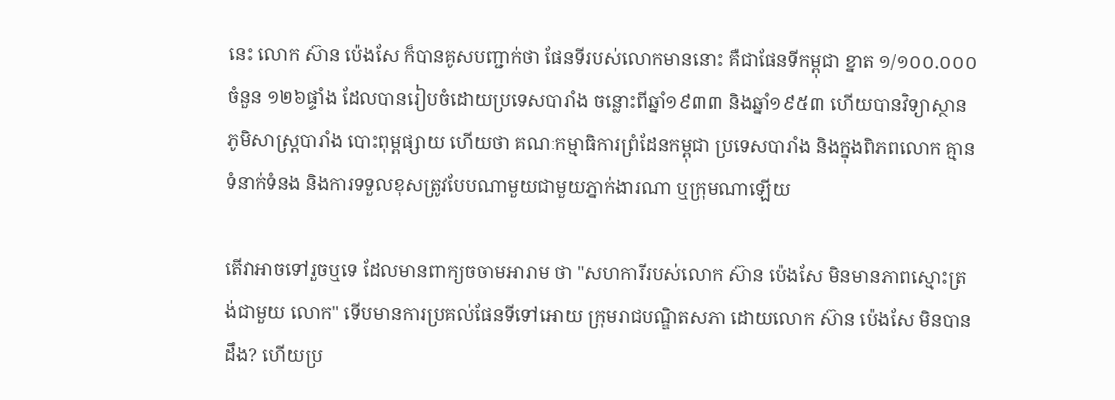នេះ លោក ស៊ាន ប៉េងសែ ក៏បានគូសបញ្ជាក់ថា ផែនទីរបស់លោកមាននោះ គឺជាផែនទីកម្ពុជា ខ្នាត ១/១០០.០០០ ចំនួន ១២៦ផ្ទាំង ដែលបានរៀបចំដោយប្រទេសបារាំង ចន្លោះពីឆ្នាំ១៩៣៣ និងឆ្នាំ១៩៥៣ ហើយបានវិទ្យាស្ថានភូមិសាស្ត្របារាំង បោះពុម្ពផ្សាយ ហើយថា គណៈកម្មាធិការព្រំដែនកម្ពុជា ប្រទេសបារាំង និងក្នុងពិភពលោក គ្មានទំនាក់ទំនង និងការទទួលខុសត្រូវបែបណាមួយជាមួយភ្នាក់ងារណា ឬក្រុមណាឡើយ

តើវាអាចទៅរួចឬទេ ដែលមានពាក្យចចាមអារាម ថា "សហការីរបស់លោក ស៊ាន ប៉េងសែ មិនមានភាពស្មោះត្រង់ជាមួយ លោក" ទើបមានការប្រគល់ផែនទីទៅអោយ ក្រុមរាជបណ្ឌិតសភា ដោយលោក ស៊ាន ប៉េងសែ មិនបានដឹង? ហើយប្រ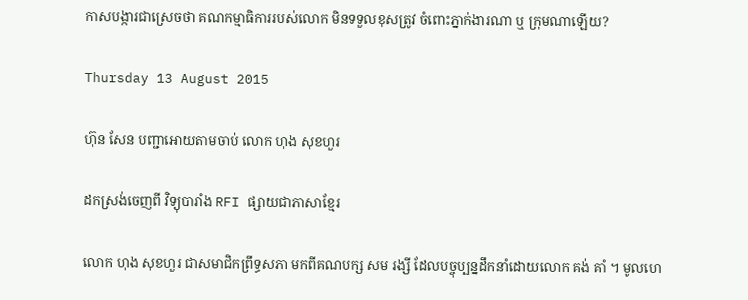កាសបង្ការជាស្រេចថា គណកម្មាធិការរបស់លោក មិនទទួលខុសត្រូវ ចំពោះភ្នាក់ងារណា ឬ ក្រុមណាឡើយ?

Thursday 13 August 2015

ហ៊ុន សែន បញ្ជាអោយតាមចាប់ លោក ហុង សុខហួរ

ដកស្រង់ចេញពី វិទ្យុបារាំង RFI ផ្សាយជាភាសាខ្មែរ

លោក ហុង សុខហួរ ជាសមាជិកព្រឹទ្ធសភា មកពីគណបក្ស សម រង្សី ដែលបច្ចុប្បន្នដឹកនាំដោយលោក គង់ គាំ ។ មូលហេ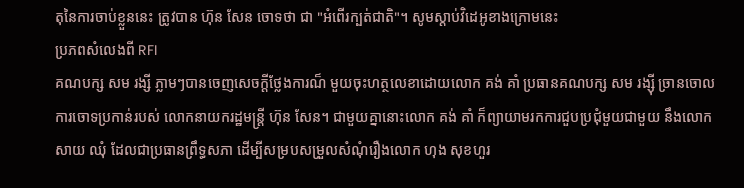តុនៃការចាប់ខ្លួននេះ ត្រូវបាន ហ៊ុន សែន ចោទថា ជា "អំពើរក្បត់ជាតិ"។ សូមស្តាប់វិដេអូខាងក្រោមនេះ
ប្រភពសំលេងពី RFI
គណបក្ស សម រង្សី ភ្លាមៗបានចេញសេចក្តីថ្លែងការណ៏ មួយចុះហត្ថលេខាដោយលោក គង់ គាំ ប្រធានគណបក្ស សម រង្សុី ច្រានចោលការចោទប្រកាន់របស់ លោកនាយករដ្ឋមន្រ្តី ហ៊ុន សែន។ ជាមួយគ្នានោះលោក គង់ គាំ ក៏ព្យាយាមរកការជួបប្រជុំមួយជាមួយ នឹងលោក សាយ ឈុំ ដែលជាប្រធានព្រឹទ្ធសភា ដើម្បីសម្របសម្រួលសំណុំរឿងលោក ហុង សុខហួរ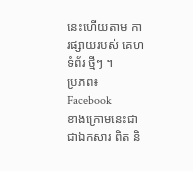នេះហើយតាម ការផ្សាយរបស់ គេហទំព័រ ថ្មីៗ ។
ប្រភព៖ Facebook
ខាងក្រោមនេះជា ជាឯកសារ ពិត និ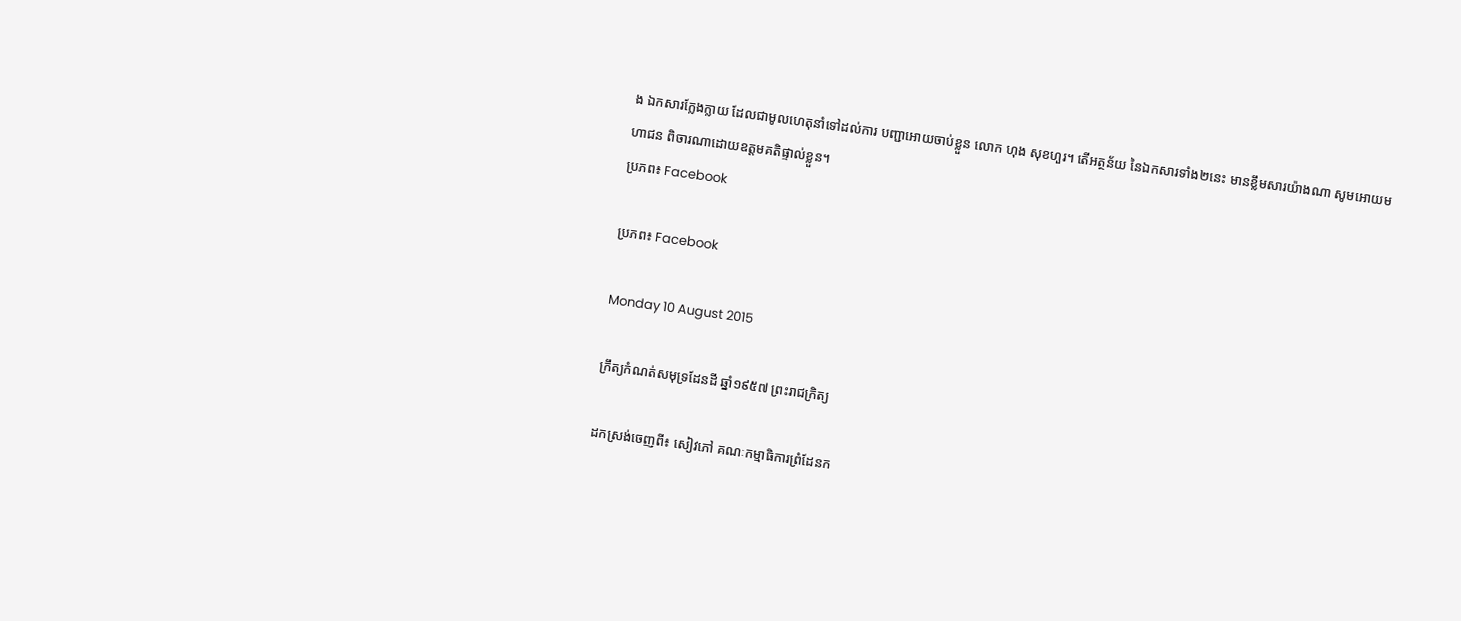ង ឯកសារក្លែងក្លាយ ដែលជាមូលហេតុនាំទៅដល់ការ បញ្ជាអោយចាប់ខ្លួន លោក ហុង សុខហួរ។ តើអត្ថន័យ នៃឯកសារទាំង២នេះ មានខ្លឹមសារយ៉ាងណា សូមអោយមហាជន ពិចារណាដោយឧត្តមគតិផ្ទាល់ខ្លួន។
ប្រភព៖ Facebook

ប្រភព៖ Facebook

Monday 10 August 2015

ក្រឹត្យកំណត់សមុទ្រដែនដី ឆ្នាំ១៩៥៧ ព្រះរាជក្រិត្យ

ដកស្រង់ចេញពី៖ សៀវភៅ គណៈកម្មាធិការព្រំដែនក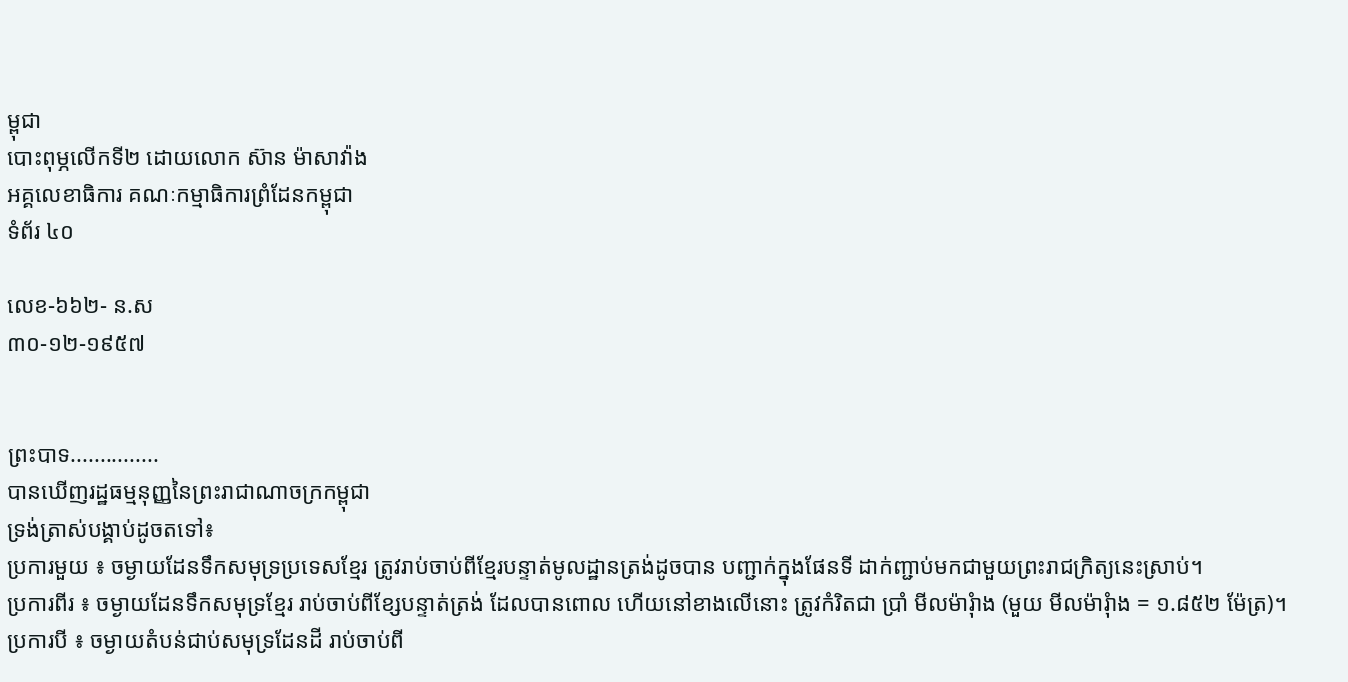ម្ពុជា
បោះពុម្ភលើកទី២ ដោយលោក ស៊ាន ម៉ាសាវ៉ាង
អគ្គលេខាធិការ គណៈកម្មាធិការព្រំដែនកម្ពុជា
ទំព័រ ៤០

លេខ-៦៦២- ន.ស
៣០-១២-១៩៥៧


ព្រះបាទ...............
បានឃើញរដ្ឋធម្មនុញ្ញនៃព្រះរាជាណាចក្រកម្ពុជា
ទ្រង់ត្រាស់បង្គាប់ដូចតទៅ៖
ប្រការមួយ ៖ ចម្ងាយដែនទឹកសមុទ្រប្រទេសខ្មែរ ត្រូវរាប់ចាប់ពីខ្មែរបន្ទាត់មូលដ្ឋានត្រង់ដូចបាន បញ្ជាក់ក្នុងផែនទី ដាក់ញ្ជាប់មកជាមួយព្រះរាជក្រិត្យនេះស្រាប់។
ប្រការពីរ ៖ ចម្ងាយដែនទឹកសមុទ្រខ្មែរ រាប់ចាប់ពីខ្សែបន្ទាត់ត្រង់ ដែលបានពោល ហើយនៅខាងលើនោះ ត្រូវកំរិតជា ប្រាំ មីលម៉ារ៉ំាង (មួយ មីលម៉ារ៉ំាង = ១.៨៥២ ម៉ែត្រ)។
ប្រការបី ៖ ចម្ងាយតំបន់ជាប់សមុទ្រដែនដី រាប់ចាប់ពី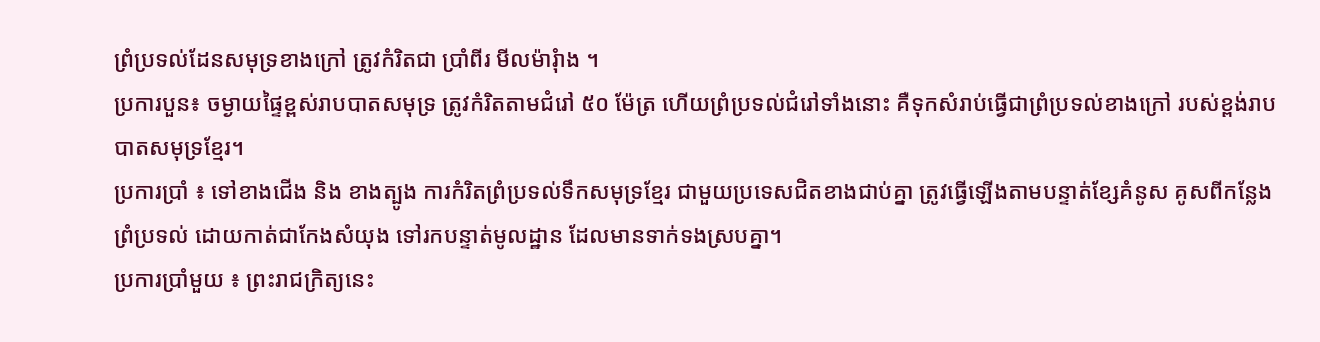ព្រំប្រទល់ដែនសមុទ្រខាងក្រៅ ត្រូវកំរិតជា ប្រាំពីរ មីលម៉ារ៉ំាង ។
ប្រការបួន៖ ចម្ងាយផ្ទៃខ្ពស់រាបបាតសមុទ្រ ត្រូវកំរិតតាមជំរៅ ៥០ ម៉ែត្រ ហើយព្រំប្រទល់ជំរៅទាំងនោះ គឺទុកសំរាប់ធ្វើជាព្រំប្រទល់ខាងក្រៅ របស់ខ្ពង់រាបបាតសមុទ្រខ្មែរ។
ប្រការប្រាំ ៖ ទៅខាងជើង និង ខាងត្បូង ការកំរិតព្រំប្រទល់ទឹកសមុទ្រខ្មែរ ជាមួយប្រទេសជិតខាងជាប់គ្នា ត្រូវធ្វើឡើងតាមបន្ទាត់ខ្សែគំនូស គូសពីកន្លែងព្រំប្រទល់ ដោយកាត់ជាកែងសំយុង ទៅរកបន្ទាត់មូលដ្ឋាន ដែលមានទាក់ទងស្របគ្នា។
ប្រការប្រាំមួយ ៖ ព្រះរាជក្រិត្យនេះ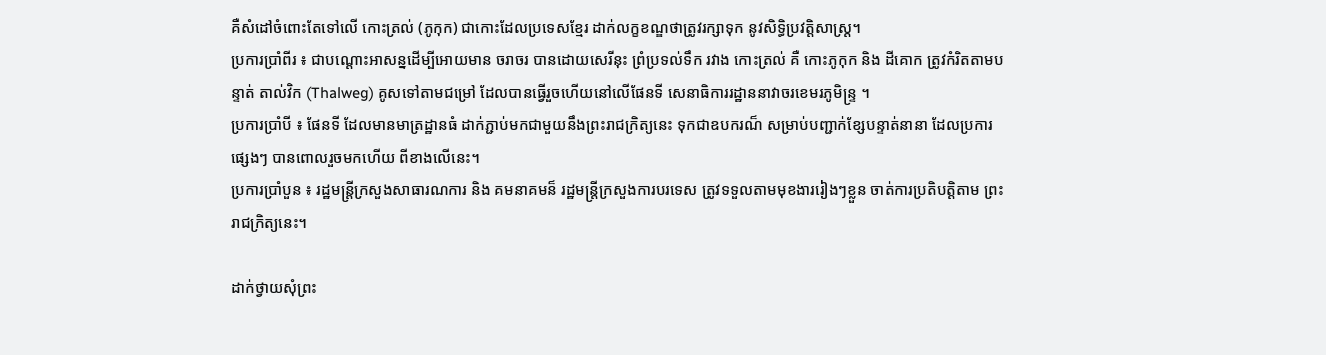គឺសំដៅចំពោះតែទៅលើ កោះត្រល់ (ភូកុក) ជាកោះដែលប្រទេសខ្មែរ ដាក់លក្ខខណ្ឌថាត្រូវរក្សាទុក នូវសិទ្ធិប្រវត្តិសាស្រ្ត។
ប្រការប្រាំពីរ ៖ ជាបណ្តោះអាសន្នដើម្បីអោយមាន ចរាចរ បានដោយសេរីនុះ ព្រំប្រទល់ទឹក រវាង កោះត្រល់ គឺ កោះភូកុក និង ដីគោក ត្រូវកំរិតតាមបន្ទាត់ តាល់វិក (Thalweg) គូសទៅតាមជម្រៅ ដែលបានធ្វើរួចហើយនៅលើផែនទី សេនាធិការរដ្ឋាននាវាចរខេមរភូមិន្ទ្រ ។
ប្រការប្រាំបី ៖ ផែនទី ដែលមានមាត្រដ្ឋានធំ ដាក់ភ្ជាប់មកជាមួយនឹងព្រះរាជក្រិត្យនេះ ទុកជាឧបករណ៏ សម្រាប់បញ្ជាក់ខ្សែបន្ទាត់នានា ដែលប្រការផ្សេងៗ បានពោលរួចមកហើយ ពីខាងលើនេះ។
ប្រការប្រាំបួន ៖ រដ្ឋមន្រ្តីក្រសួងសាធារណការ និង គមនាគមន៏ រដ្ឋមន្រ្តីក្រសួងការបរទេស ត្រូវទទួលតាមមុខងាររៀងៗខ្លួន ចាត់ការប្រតិបត្តិតាម ព្រះរាជក្រិត្យនេះ។

ដាក់ថ្វាយសុំព្រះ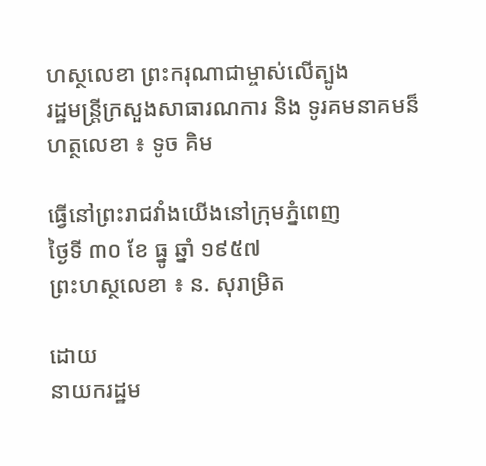ហស្ថលេខា ព្រះករុណាជាម្ចាស់លើត្បូង
រដ្ឋមន្រ្តីក្រសួងសាធារណការ និង ទូរគមនាគមន៏
ហត្ថលេខា ៖ ទូច គិម

ធ្វើនៅព្រះរាជវាំងយើងនៅក្រុមភ្នំពេញ
ថ្ងៃទី ៣០ ខែ ធ្នូ ឆ្នាំ ១៩៥៧
ព្រះហស្ថលេខា ៖ ន. សុរាម្រិត

ដោយ
នាយករដ្ឋម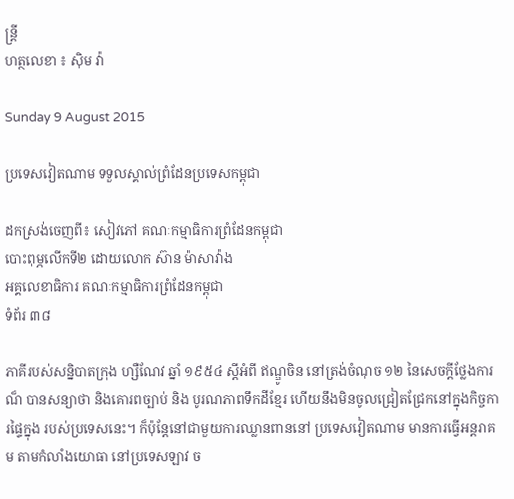ន្រ្តី
ហត្ថលេខា ៖ សុិម វ៉ា

Sunday 9 August 2015

ប្រទេសវៀតណាម ទទួលស្គាល់ព្រំដែនប្រទេសកម្ពុជា

ដកស្រង់ចេញពី៖ សៀវភៅ គណៈកម្មាធិការព្រំដែនកម្ពុជា
បោះពុម្ភលើកទី២ ដោយលោក ស៊ាន ម៉ាសាវ៉ាង
អគ្គលេខាធិការ គណៈកម្មាធិការព្រំដែនកម្ពុជា
ទំព័រ ៣៨

ភាគីរបស់សន្និបាតក្រុង ហ្សឺណែវ ឆ្នាំ ១៩៥៤ ស្តីអំពី ឥណ្ឌូចិន នៅត្រង់ចំណុច ១២ នៃសេចក្តីថ្លែងការណ៏ បានសន្យាថា និងគោរពច្បាប់ និង បូរណភាពទឹកដីខ្មែរ ហើយនឹងមិនចូលជ្រៀតជ្រែកនៅក្នុងកិច្ចការផ្ទៃក្នុង របស់ប្រទេសនេះ។ ក៏ប៉ុន្តែនៅជាមួយការឈ្លានពាននៅ ប្រទេសវៀតណាម មានការធ្វើអន្តរាគម តាមកំលាំងយោធា នៅប្រទេសឡាវ ច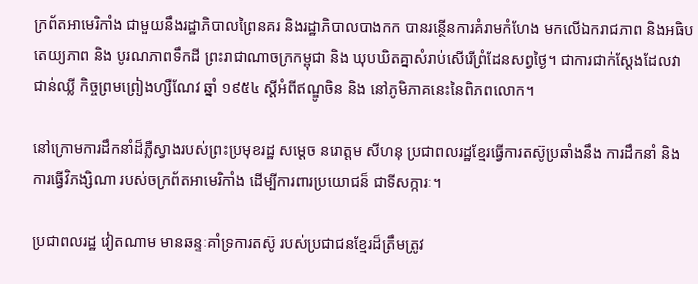ក្រព័តអាមេរិកាំង ជាមួយនឹងរដ្ឋាភិបាលព្រៃនគរ និងរដ្ឋាភិបាលបាងកក បានរន្ថើនការគំរាមកំហែង មកលើឯករាជភាព និងអធិបតេយ្យភាព និង បូរណភាពទឹកដី ព្រះរាជាណាចក្រកម្ពុជា និង ឃុបឃិតគ្នាសំរាប់សើរើព្រំដែនសព្វថ្ងៃ។ ជាការជាក់ស្តែងដែលវាជាន់ឈ្លី កិច្ចព្រមព្រៀងហ្សឺណែវ ឆ្នាំ ១៩៥៤ ស្តីអំពីឥណ្ឌូចិន និង នៅភូមិភាគនេះនៃពិភពលោក។

នៅក្រោមការដឹកនាំដ៏ភ្លឺស្វាងរបស់ព្រះប្រមុខរដ្ឋ សម្តេច នរោត្តម សីហនុ ប្រជាពលរដ្ឋខ្មែរធ្វើការតស៊ូប្រឆាំងនឹង ការដឹកនាំ និងការធ្វើវិភង្សិណា របស់ចក្រព័តអាមេរិកាំង ដើម្បីការពារប្រយោជន៏ ជាទីសក្ការៈ។

ប្រជាពលរដ្ឋ វៀតណាម មានឆន្ទៈគាំទ្រការតស៊ូ របស់ប្រជាជនខ្មែរដ៏ត្រឹមត្រូវ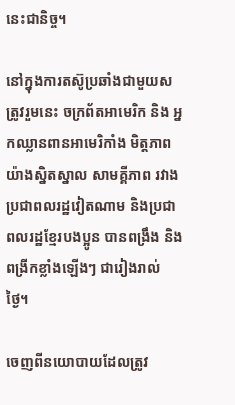នេះជានិច្ច។

នៅក្នុងការតស៊ូប្រឆាំងជាមួយសត្រូវរួមនេះ ចក្រព័តអាមេរិក និង អ្នកឈ្លានពានអាមេរិកាំង មិត្តភាពយ៉ាងស្និតស្នាល សាមគ្គីភាព រវាងប្រជាពលរដ្ឋវៀតណាម និងប្រជាពលរដ្ឋខ្មែរបងប្អូន បានពង្រឹង និង ពង្រីកខ្លាំងឡើងៗ ជារៀងរាល់ ថ្ងៃ។

ចេញពីនយោបាយដែលត្រូវ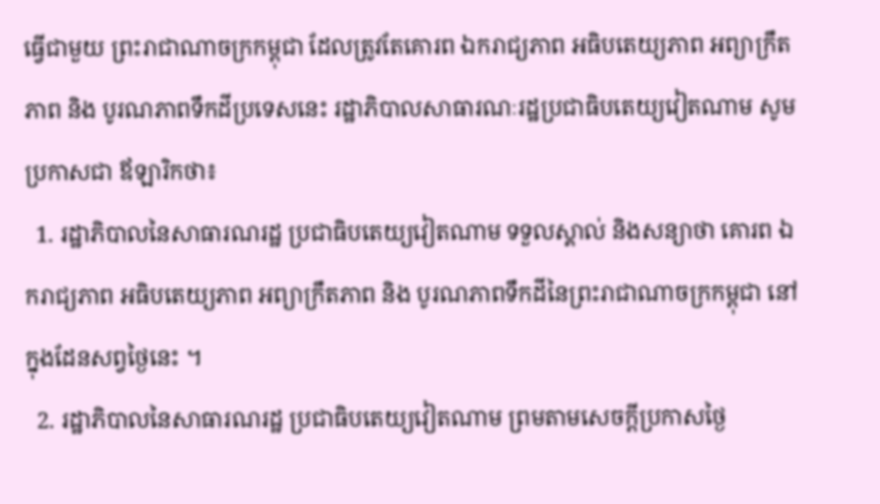ធ្វើជាមួយ ព្រះរាជាណាចក្រកម្ពុជា ដែលត្រូវតែគោរព ឯករាជ្យភាព អធិបតេយ្យភាព អព្យាក្រឹតភាព និង បូរណភាពទឹកដីប្រទេសនេះ រដ្ឋាភិបាលសាធារណៈរដ្ឋប្រជាធិបតេយ្យវៀតណាម សូមប្រកាសជា ឪឡារិកថា៖
  1. រដ្ឋាភិបាលនៃសាធារណរដ្ឋ ប្រជាធិបតេយ្យវៀតណាម ទទួលស្គាល់ និងសន្យាថា គោរព ឯករាជ្យភាព អធិបតេយ្យភាព អព្យាក្រឹតភាព និង បូរណភាពទឹកដីនៃព្រះរាជាណាចក្រកម្ពុជា នៅក្នុងដែនសព្វថ្ងៃនេះ ។
  2. រដ្ឋាភិបាលនៃសាធារណរដ្ឋ ប្រជាធិបតេយ្យវៀតណាម ព្រមតាមសេចក្តីប្រកាសថ្ងៃ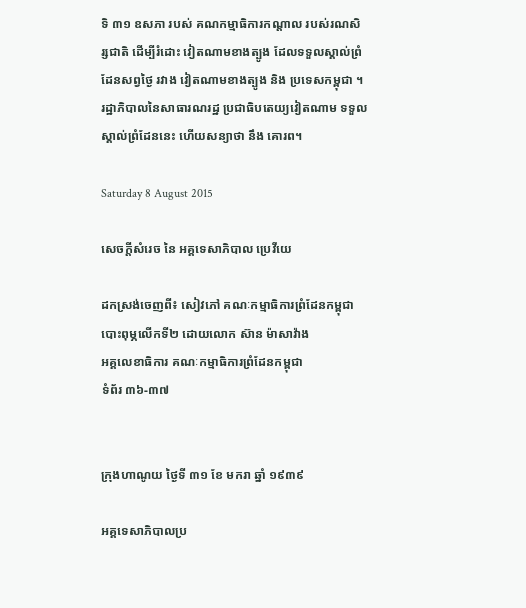ទិ ៣១ ឧសភា របស់ គណកម្មាធិការកណ្តាល របស់រណសិរ្សជាតិ ដើម្បីរំដោះ វៀតណាមខាងត្បូង ដែលទទួលស្គាល់ព្រំដែនសព្វថ្ងៃ រវាង វៀតណាមខាងត្បូង និង ប្រទេសកម្ពុជា ។
រដ្ឋាភិបាលនៃសាធារណរដ្ឋ ប្រជាធិបតេយ្យវៀតណាម ទទួលស្គាល់ព្រំដែននេះ ហើយសន្យាថា នឹង គោរព។

Saturday 8 August 2015

សេចក្តីសំរេច នៃ អគ្គទេសាភិបាល ប្រេវីយេ

ដកស្រង់ចេញពី៖ សៀវភៅ គណៈកម្មាធិការព្រំដែនកម្ពុជា
បោះពុម្ភលើកទី២ ដោយលោក ស៊ាន ម៉ាសាវ៉ាង
អគ្គលេខាធិការ គណៈកម្មាធិការព្រំដែនកម្ពុជា
ទំព័រ ៣៦-៣៧


ក្រុងហាណូយ ថ្ងៃទី ៣១ ខែ មករា ឆ្នាំ ១៩៣៩

អគ្គទេសាភិបាលប្រ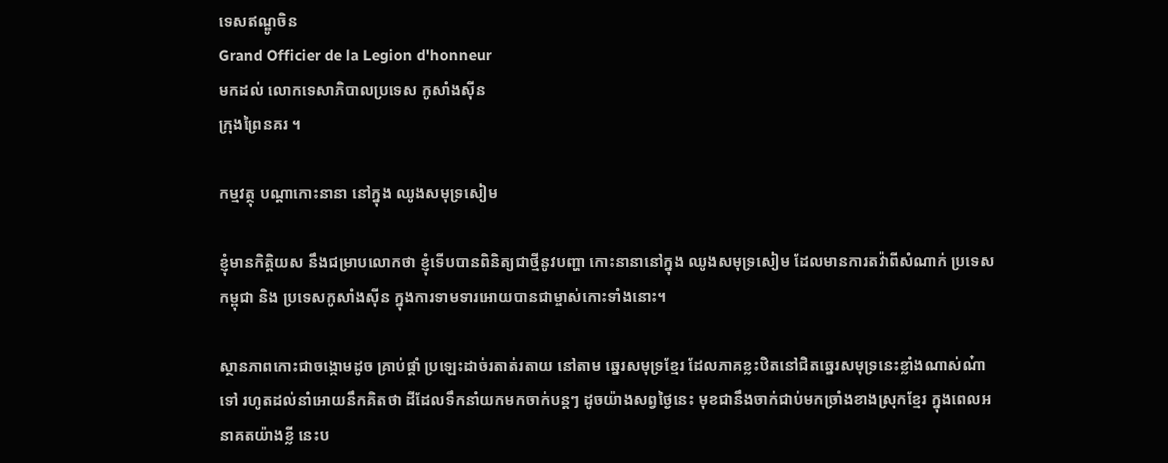ទេសឥណ្ឌូចិន
Grand Officier de la Legion d'honneur
មកដល់ លោកទេសាភិបាលប្រទេស កូសាំងសុីន
ក្រុងព្រៃនគរ ។

កម្មវត្ថុ បណ្តាកោះនានា នៅក្នុង ឈូងសមុទ្រសៀម

ខ្ញំុមានកិត្តិយស នឹងជម្រាបលោកថា ខ្ញុំទើបបានពិនិត្យជាថ្មីនូវបញ្ហា កោះនានានៅក្នុង ឈូងសមុទ្រសៀម ដែលមានការតវ៉ាពីសំណាក់ ប្រទេសកម្ពុជា និង ប្រទេសកូសាំងសុីន ក្នុងការទាមទារអោយបានជាម្ចាស់កោះទាំងនោះ។

ស្ថានភាពកោះជាចង្កោមដូច គ្រាប់ផ្គាំ ប្រឡេះដាច់រតាត់រតាយ នៅតាម ឆ្នេរសមុទ្រខ្មែរ ដែលភាគខ្លះឋិតនៅជិតឆ្នេរសមុទ្រនេះខ្លាំងណាស់ណ៎ាទៅ រហូតដល់នាំអោយនឹកគិតថា ដីដែលទឹកនាំយកមកចាក់បន្តៗ ដូចយ៉ាងសព្វថ្ងៃនេះ មុខជានឹងចាក់ជាប់មកច្រាំងខាងស្រុកខ្មែរ ក្នុងពេលអនាគតយ៉ាងខ្លី នេះប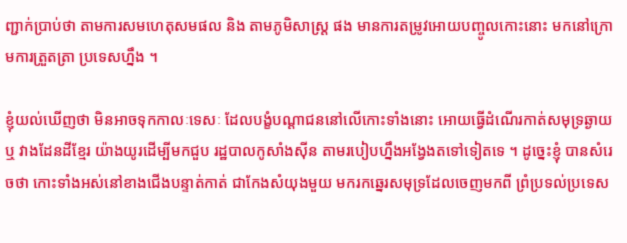ញ្ជាក់ប្រាប់ថា តាមការសមហេតុសមផល និង តាមភូមិសាស្រ្ត ផង មានការតម្រូវអោយបញ្ចូលកោះនោះ មកនៅក្រោមការត្រួតត្រា ប្រទេសហ្នឹង ។

ខ្ញុំយល់ឃើញថា មិនអាចទុកកាលៈទេសៈ ដែលបង្ខំបណ្តាជននៅលើកោះទាំងនោះ អោយធ្វើដំណើរកាត់សមុទ្រឆ្ងាយ ឬ វាងដែនដីខ្មែរ យ៉ាងយូរដើម្បីមកជួប រដ្ឋបាលកូសាំងសុីន តាមរបៀបហ្នឹងអង្វែងតទៅទៀតទេ ។ ដូច្នេះខ្ញុំ បានសំរេចថា កោះទាំងអស់នៅខាងជើងបន្ទាត់កាត់ ជាកែងសំយុងមួយ មករកឆ្នេរសមុទ្រដែលចេញមកពី ព្រំប្រទល់ប្រទេស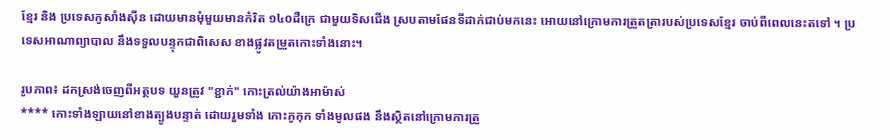ខ្មែរ និង ប្រទេសកូសាំងសុីន ដោយមានមុំមួយមានកំរិត ១៤០ដឺក្រេ ជាមួយទិសជើង ស្របតាមផែនទីដាក់ជាប់មកនេះ អោយនៅក្រោមការត្រួតត្រារបស់ប្រទេសខ្មែរ ចាប់ពីពេលនេះតទៅ ។ ប្រទេសអាណាព្យាបាល នឹងទទួលបន្ទុកជាពិសេស ខាងផ្លូវតម្រួតកោះទាំងនោះ។

រូបភាព៖ ដកស្រង់ចេញពីអត្ថបទ យួនត្រូវ "ខ្ជាក់" កោះត្រល់យ៉ាងអាម៉ាស់
**** កោះទាំងឡាយនៅខាងត្បូងបន្ទាត់ ដោយរួមទាំង កោះភូកុក ទាំងមូលផង នឹងស្ថិតនៅក្រោមការត្រួ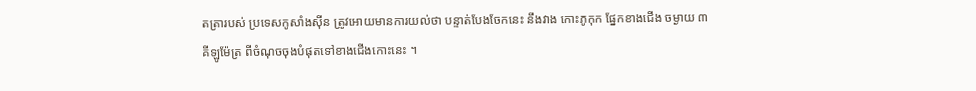តត្រារបស់ ប្រទេសកូសាំងសុីន ត្រូវអោយមានការយល់ថា បន្ទាត់បែងចែកនេះ នឹងវាង កោះភូកុក ផ្នែកខាងជើង ចម្ងាយ ៣ គីឡូម៉ែត្រ ពីចំណុចចុងបំផុតទៅខាងជើងកោះនេះ ។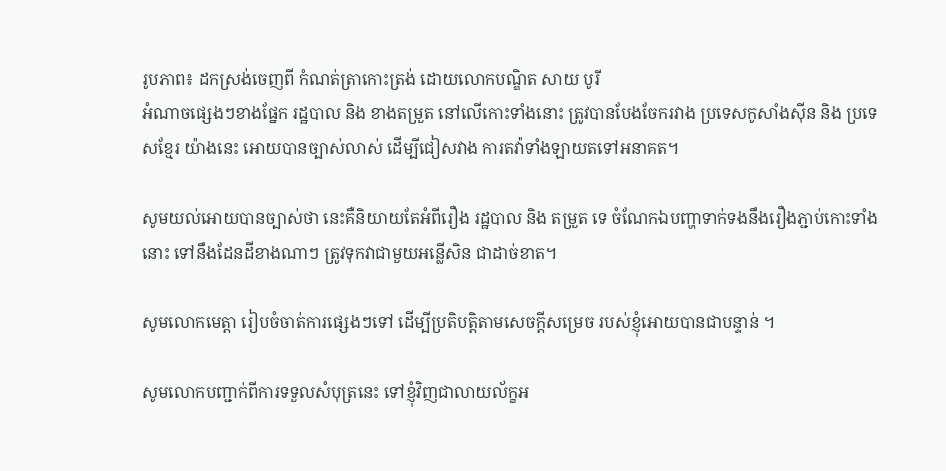រូបភាព៖ ដកស្រង់ចេញពី កំណត់ត្រាកោះត្រង់ ដោយលោកបណ្ឌិត សាយ បូរី
អំណាចផ្សេងៗខាងផ្នែក រដ្ឋបាល និង ខាងតម្រួត នៅលើកោះទាំងនោះ ត្រូវបានបែងចែករវាង ប្រទេសកូសាំងសុីន និង ប្រទេសខ្មែរ យ៉ាងនេះ អោយបានច្បាស់លាស់ ដើម្បីជៀសវាង ការតវ៉ាទាំងឡាយតទៅអនាគត។

សូមយល់អោយបានច្បាស់ថា នេះគឺនិយាយតែអំពីរឿង រដ្ឋបាល និង តម្រួត ទេ ចំណែកឯបញ្ហាទាក់ទងនឹងរឿងភ្ជាប់កោះទាំងនោះ ទៅនឹងដែនដីខាងណាៗ ត្រូវទុកវាជាមួយអន្លើសិន ជាដាច់ខាត។

សូមលោកមេត្តា រៀបចំចាត់ការផ្សេងៗទៅ ដើម្បីប្រតិបត្តិតាមសេចក្តីសម្រេច របស់ខ្ញុំអោយបានជាបន្ទាន់ ។

សូមលោកបញ្ជាក់ពីការទទួលសំបុត្រនេះ ទៅខ្ញុំវិញជាលាយល័ក្ខអ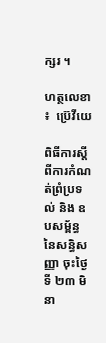ក្សរ ។

ហត្ថលេខា ៖  ប្រ៊េវីយេ

ពិធីការស្តីពីការកំណត់ព្រំប្រទល់ និង ឧបសម្ព័ន្ធ នៃសន្ធិសញ្ញា ចុះថ្ងៃទី ២៣ មិនា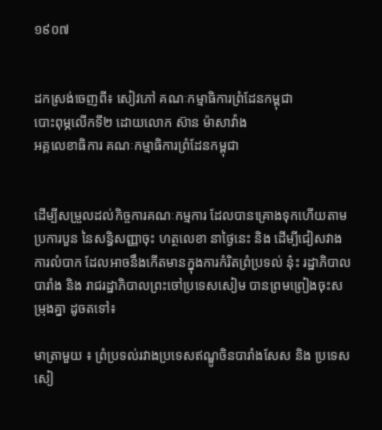១៩០៧


ដកស្រង់ចេញពី៖ សៀវភៅ គណៈកម្មាធិការព្រំដែនកម្ពុជា
បោះពុម្ភលើកទី២ ដោយលោក ស៊ាន ម៉ាសាវ៉ាង
អគ្គលេខាធិការ គណៈកម្មាធិការព្រំដែនកម្ពុជា


ដើម្បីសម្រួលដល់កិច្ចការគណៈកម្មការ ដែលបានគ្រោងទុកហើយតាម ប្រការបួន នៃសន្ធិសញ្ញាចុះ ហត្ថលេខា នាថ្ងៃនេះ និង ដើម្បីជៀសវាង ការលំបាក ដែលអាចនឹងកើតមានក្នុងការកំរិតព្រំប្រទល់ ន៎ុះ រដ្ឋាភិបាលបារាំង និង រាជរដ្ឋាភិបាលព្រះចៅប្រទេសសៀម បានព្រមព្រៀងចុះសម្រុងគ្នា ដូចតទៅ៖

មាត្រាមួយ ៖ ព្រំប្រទល់រវាងប្រទេសឥណ្ឌូចិនបារាំងសែស និង ប្រទេសសៀ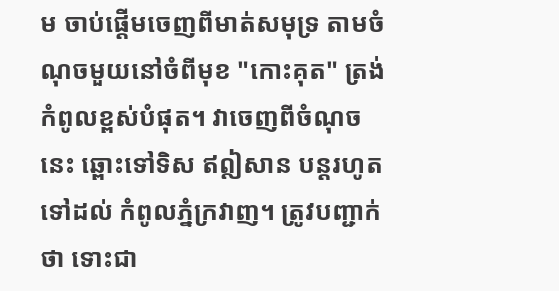ម ចាប់ផ្តើមចេញពីមាត់សមុទ្រ តាមចំណុចមួយនៅចំពីមុខ "កោះគុត" ត្រង់កំពូលខ្ពស់បំផុត។ វាចេញពីចំណុចនេះ ឆ្ពោះទៅទិស ឥឦសាន បន្តរហូតទៅដល់ កំពូលភ្នំក្រវាញ។ ត្រូវបញ្ជាក់ថា ទោះជា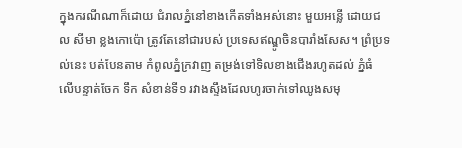ក្នុងករណីណាក៏ដោយ ជំរាលភ្នំនៅខាងកើតទាំងអស់នោះ មួយអន្លើ ដោយជល សីមា ខ្លងកោប៉ោ ត្រូវតែនៅជារបស់ ប្រទេសឥណ្ឌូចិនបារាំងសែស។ ព្រំប្រទល់នេះ បត់បែនតាម កំពូលភ្នំក្រវាញ តម្រង់ទៅទិលខាងជើងរហូតដល់ ភ្នំធំ លើបន្ទាត់ចែក ទឹក សំខាន់ទី១ រវាងស្ទឹងដែលហូរចាក់ទៅឈូងសមុ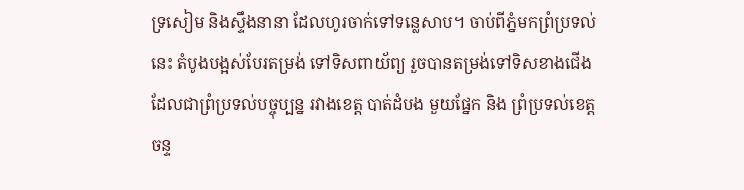ទ្រសៀម និងស្ទឹងនានា ដែលហូរចាក់ទៅទន្លេសាប។ ចាប់ពីភ្នំមកព្រំប្រទល់នេះ តំបូងបង្អស់បែរតម្រង់ ទៅទិសពាយ័ព្យ រួចបានតម្រង់ទៅទិសខាងជើង ដែលជាព្រំប្រទល់បច្ចុប្បន្ន រវាងខេត្ត បាត់ដំបង មួយផ្នែក និង ព្រំប្រទល់ខេត្ត ចន្ទ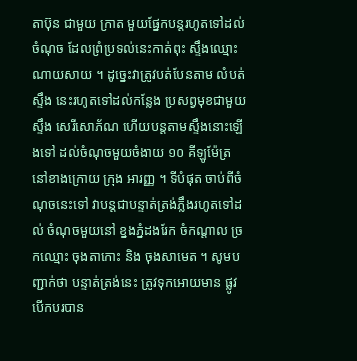តាប៊ុន ជាមួយ ក្រាត មួយផ្នែកបន្តរហូតទៅដល់ចំណុច ដែលព្រំប្រទល់នេះកាត់ពុះ ស្ទឹងឈ្មោះ ណាយសាយ ។ ដូច្នេះវាត្រូវបត់បែនតាម លំបត់ស្ទឹង នេះរហូតទៅដល់កន្លែង ប្រសព្វមុខជាមួយ ស្ទឹង សេរីសោភ័ណ ហើយបន្តតាមស្ទឹងនោះឡើងទៅ ដល់ចំណុចមួយចំងាយ ១០ គីឡូម៉ែត្រ នៅខាងក្រោយ ក្រុង អារញ្ញ ។ ទីបំផុត ចាប់ពីចំណុចនេះទៅ វាបន្តជាបន្ទាត់ត្រង់ភ្លឹងរហូតទៅដល់ ចំណុចមួយនៅ ខ្នងភ្នំដងរែក ចំកណ្តាល ច្រកឈ្មោះ ចុងតាកោះ និង ចុងសាមេត ។ សូមបញ្ជាក់ថា បន្ទាត់ត្រង់នេះ ត្រូវទុកអោយមាន ផ្លូវបើកបរបាន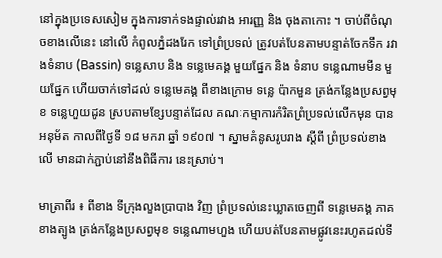នៅក្នុងប្រទេសសៀម ក្នុងការទាក់ទងផ្ទាល់រវាង អារញ្ញ និង ចុងតាកោះ ។ ចាប់ពីចំណុចខាងលើនេះ នៅលើ កំពូលភ្នំដងរែក ទៅព្រំប្រទល់ ត្រូវបត់បែនតាមបន្ទាត់ចែកទឹក រវាងទំនាប (Bassin) ទន្លេសាប និង ទន្លេមេគង្គ មួយផ្នែក និង ទំនាប ទន្លេណាមមីន មួយផ្នែក ហើយចាក់ទៅដល់ ទន្លេមេគង្គ ពីខាងក្រោម ទន្លេ ប៉ាកមួន ត្រង់កន្លែងប្រសព្វមុខ ទន្លេហួយដូន ស្របតាមខ្សែបន្ទាត់ដែល គណៈកម្មាការកំរិតព្រំប្រទល់លើកមុន បានអនុម័ត កាលពីថ្ងៃទី ១៨ មករា ឆ្នាំ ១៩០៧ ។ ស្នាមគំនូសរូបរាង ស្តីពី ព្រំប្រទល់ខាងលើ មានដាក់ភ្ជាប់នៅនឹងពិធីការ នេះស្រាប់។

មាត្រាពីរ ៖ ពីខាង ទីក្រុងលួងប្រាបាង វិញ ព្រំប្រទល់នេះឃ្លាតចេញពី ទន្លេមេគង្គ ភាគខាងត្បូង ត្រង់កន្លែងប្រសព្វមុខ ទន្លេណាមហួង ហើយបត់បែនតាមផ្លូវនេះរហូតដល់ទី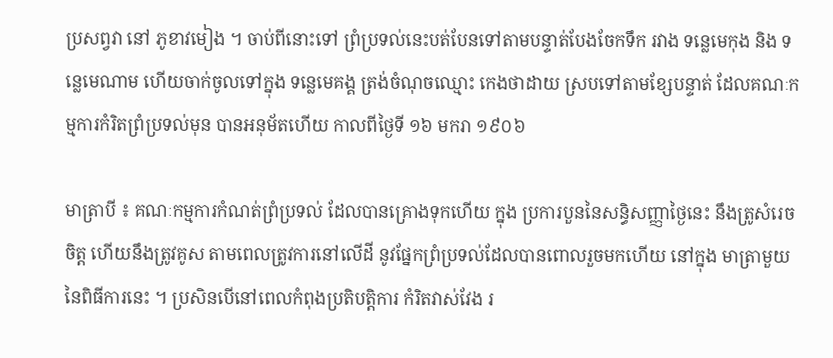ប្រសព្វវា នៅ ភូខាវមៀង ។ ចាប់ពីនោះទៅ ព្រំប្រទល់នេះបត់បែនទៅតាមបន្ទាត់បែងចែកទឹក រវាង ទន្លេមេកុង និង ទន្លេមេណាម ហើយចាក់ចូលទៅក្នុង ទន្លេមេគង្គ ត្រង់ចំណុចឈ្មោះ កេងថាដាយ ស្របទៅតាមខ្សែបន្ទាត់ ដែលគណៈកម្មការកំរិតព្រំប្រទល់មុន បានអនុម័តហើយ កាលពីថ្ងៃទី ១៦ មករា ១៩០៦

មាត្រាបី ៖ គណៈកម្មការកំណត់ព្រំប្រទល់ ដែលបានគ្រោងទុកហើយ ក្នុង ប្រការបួននៃសន្ធិសញ្ញាថ្ងៃនេះ នឹងត្រូសំរេចចិត្ត ហើយនឹងត្រូវគូស តាមពេលត្រូវការនៅលើដី នូវផ្នែកព្រំប្រទល់ដែលបានពោលរួចមកហើយ នៅក្នុង មាត្រាមួយ នៃពិធីការនេះ ។ ប្រសិនបើនៅពេលកំពុងប្រតិបត្តិការ កំរិតវាស់វែង រ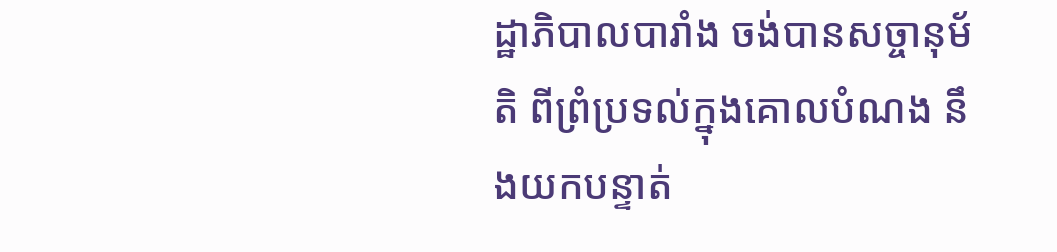ដ្ឋាភិបាលបារាំង ចង់បានសច្ចានុម័តិ ពីព្រំប្រទល់ក្នុងគោលបំណង នឹងយកបន្ទាត់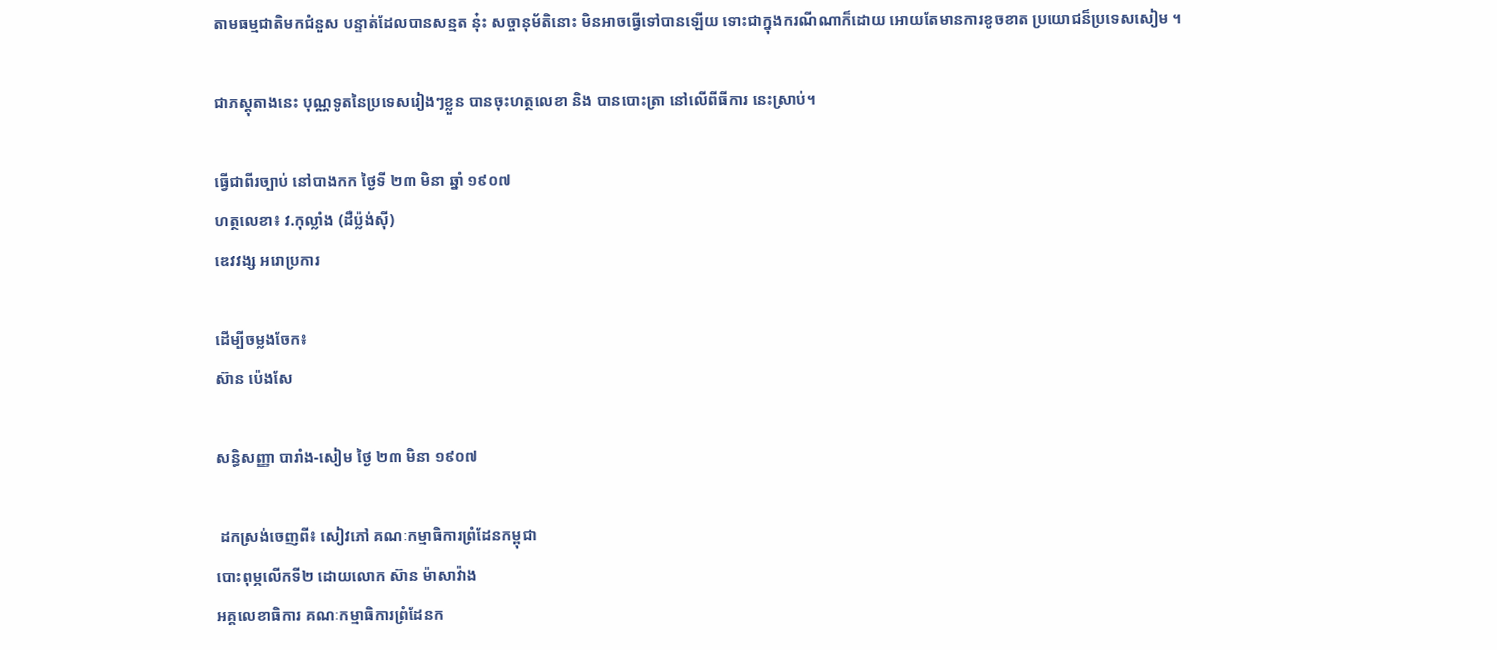តាមធម្មជាតិមកជំនួស បន្ទាត់ដែលបានសន្មត ន៎ុះ សច្ចានុម័តិនោះ មិនអាចធ្វើទៅបានឡើយ ទោះជាក្នុងករណីណាក៏ដោយ អោយតែមានការខូចខាត ប្រយោជន៏ប្រទេសសៀម ។

ជាភស្តុតាងនេះ បុណ្ណទូតនៃប្រទេសរៀងៗខ្លួន បានចុះហត្ថលេខា និង បានបោះត្រា នៅលើពីធីការ នេះស្រាប់។

ធ្វើជាពីរច្បាប់ នៅបាងកក ថ្ងៃទី ២៣ មិនា ឆ្នាំ ១៩០៧
ហត្ថលេខា៖ វ.កុល្លាំង (ដឺប្ល៉ង់សុី)
ឌេវវង្ស អរោប្រការ

ដើម្បីចម្លងចែក៖
ស៊ាន ប៉េងសែ

សន្ធិសញ្ញា បារាំង-សៀម ថ្ងៃ ២៣ មិនា ១៩០៧

 ដកស្រង់ចេញពី៖ សៀវភៅ គណៈកម្មាធិការព្រំដែនកម្ពុជា
បោះពុម្ភលើកទី២ ដោយលោក ស៊ាន ម៉ាសាវ៉ាង
អគ្គលេខាធិការ គណៈកម្មាធិការព្រំដែនក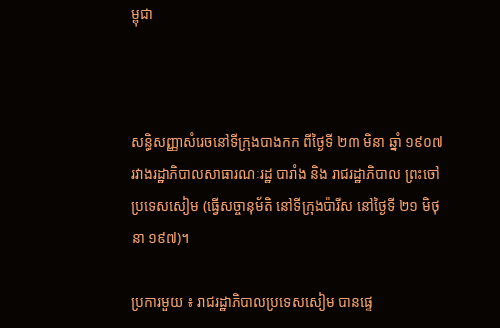ម្ពុជា



សន្ធិសញ្ញាសំរេចនៅទីក្រុងបាងកក ពីថ្ងៃទី ២៣ មិនា ឆ្នាំ ១៩០៧ រវាងរដ្ឋាភិបាលសាធារណៈរដ្ឋ បារាំង និង រាជរដ្ឋាភិបាល ព្រះចៅប្រទេសសៀម (ធ្វើសច្ចានុម័តិ នៅទីក្រុងប៉ារីស នៅថ្ងៃទី ២១ មិថុនា ១៩៧)។

ប្រការមួយ ៖ រាជរដ្ឋាភិបាលប្រទេសសៀម បានផ្ទេ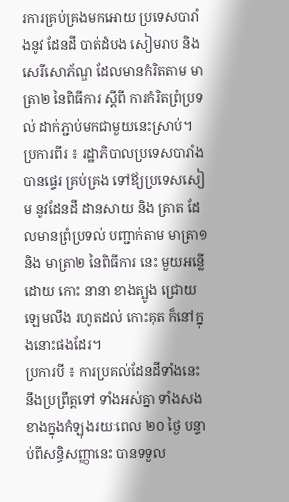រការគ្រប់គ្រងមកអោយ ប្រទេសបារាំងនូវ ដែនដី បាត់ដំបង សៀមរាប និង សេរីសោភ័ណ្ឌ ដែលមានកំរិតតាម មាត្រា២ នៃពិធីការ ស្តីពី ការកំរិតព្រំប្រទល់ ដាក់ភ្ជាប់មកជាមួយនេះស្រាប់។
ប្រការពីរ ៖ រដ្ឋាភិបាលប្រទេសបារាំង បានផ្ទេរ គ្រប់គ្រង ទៅឪ្យប្រទេសសៀម នូវដែនដី ដានសាយ និង ត្រាត ដែលមានព្រំប្រទល់ បញ្ជាក់តាម មាត្រា១ និង មាត្រា២ នៃពិធីការ នេះ មួយអន្លើដោយ កោះ នានា ខាងត្បូង ជ្រោយឡេមលឹង រហូតដល់ កោះគុត ក៏នៅក្នុងនោះផងដែរ។
ប្រការបី ៖ ការប្រគល់ដែនដីទាំងនេះ នឹងប្រព្រឹត្តទៅ ទាំងអស់គ្នា ទាំងសងខាងក្នុងកំឡុងរយៈពេល ២០ ថ្ងៃ បន្ទាប់ពីសន្ធិសញ្ញានេះ បានទទួល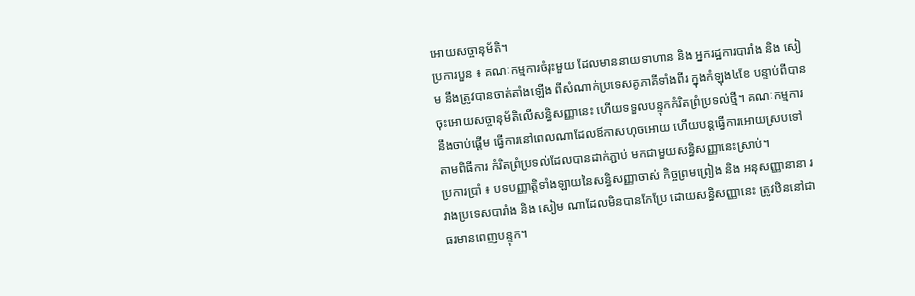អោយសច្ចានុម័តិ។
ប្រការបួន ៖ គណៈកម្មការចំរុះមួយ ដែលមាននាយទាហាន និង អ្នករដ្ឋការបារាំង និង សៀម នឹងត្រូវបានចាត់តាំងឡើង ពីសំណាក់ប្រទេសគូភាគីទាំងពីរ ក្នុងកំឡុង៤ខែ បន្ទាប់ពីបានចុះអោយសច្ចានុម័តិលើសន្ធិសញ្ញានេះ ហើយទទួលបន្ទុកកំរិតព្រំប្រទល់ថ្មី។ គណៈកម្មការនឹងចាប់ផ្តើម ធ្វើការនៅពេលណាដែលឪកាសហុចអោយ ហើយបន្តធ្វើការអោយស្របទៅតាមពិធីការ កំរិតព្រំប្រទល់ដែលបានដាក់ភ្ជាប់ មកជាមួយសន្ធិសញ្ញានេះស្រាប់។
ប្រការប្រាំ ៖ បទបញ្ញាត្តិទាំងឡាយនៃសន្ធិសញ្ញាចាស់ កិច្ចព្រមព្រៀង និង អនុសញ្ញានានា រវាងប្រទេសបារាំង និង សៀម ណាដែលមិនបានកែប្រែ ដោយសន្ធិសញ្ញានេះ ត្រូវឋិននៅជាធរមានពេញបន្ទុក។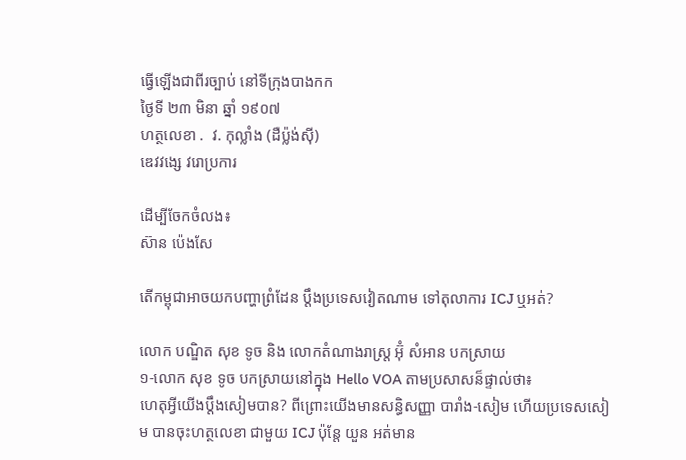ធ្វើឡើងជាពីរច្បាប់ នៅទីក្រុងបាងកក
ថ្ងៃទី ២៣ មិនា ឆ្នាំ ១៩០៧
ហត្ថលេខា .  វ. កុល្លាំង (ដឺប្ល៉ង់សុី)
ឌេវវង្សេ វរោប្រការ

ដើម្បីចែកចំលង៖
ស៊ាន ប៉េងសែ

តើកម្ពុជាអាចយកបញ្ហាព្រំដែន ប្តឹងប្រទេសវៀតណាម ទៅតុលាការ ICJ ឬអត់?

លោក បណ្ឌិត សុខ ទូច និង លោកតំណាងរាស្រ្ត អ៊ុំ សំអាន បកស្រាយ
១-លោក សុខ ទូច បកស្រាយនៅក្នុង Hello VOA តាមប្រសាសន៏ផ្ទាល់ថា៖
ហេតុអ្វីយើងប្តឹងសៀមបាន? ពីព្រោះយើងមានសន្ធិសញ្ញា បារាំង-សៀម ហើយប្រទេសសៀម បានចុះហត្ថលេខា ជាមួយ ICJ ប៉ុន្តែ យួន អត់មាន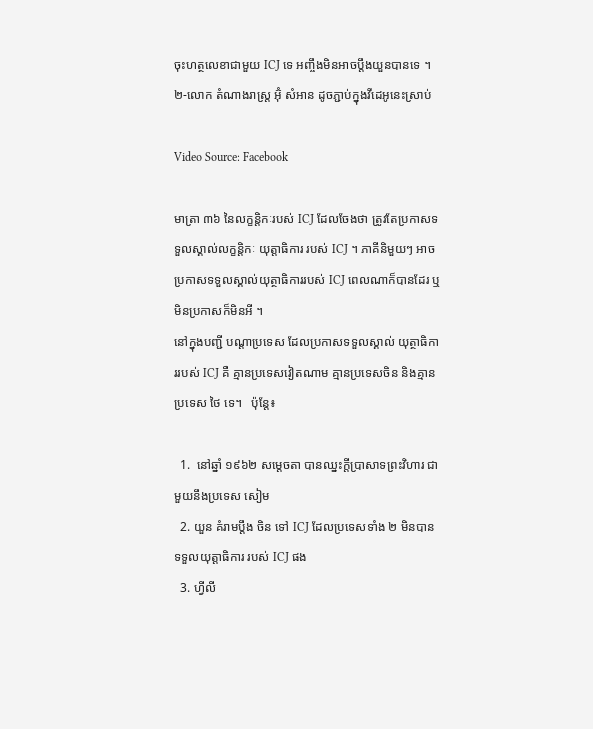ចុះហត្ថលេខាជាមួយ ICJ ទេ អញ្ចឹងមិនអាចប្តឹងយួនបានទេ ។
២-លោក តំណាងរាស្រ្ត អ៊ុំ សំអាន ដូចភ្ជាប់ក្នុងវីដេអូនេះស្រាប់

Video Source: Facebook

មាត្រា ៣៦ នៃលក្ខន្តិកៈរបស់ ICJ ដែលចែងថា ត្រូវតែប្រកាសទទួលស្គាល់លក្ខន្តិកៈ យុត្តាធិការ របស់ ICJ ។ ភាគីនិមួយៗ អាចប្រកាសទទួលស្គាល់យុត្ថាធិការរបស់ ICJ ពេលណាក៏បានដែរ ឬ មិនប្រកាសក៏មិនអី ។
នៅក្នុងបញ្ជី បណ្តាប្រទេស ដែលប្រកាសទទួលស្គាល់ យុត្ថាធិការរបស់ ICJ គឺ គ្មានប្រទេសវៀតណាម គ្មានប្រទេសចិន និងគ្មានប្រទេស ថៃ ទេ។   ប៉ុន្តែ៖

  1.  នៅឆ្នាំ ១៩៦២ សម្តេចតា បានឈ្នះក្តីប្រាសាទព្រះវិហារ ជាមួយនឹងប្រទេស សៀម
  2. យួន គំរាមប្តឹង ចិន ទៅ ICJ ដែលប្រទេសទាំង ២ មិនបានទទួលយុត្តាធិការ របស់ ICJ ផង
  3. ហ្វីលី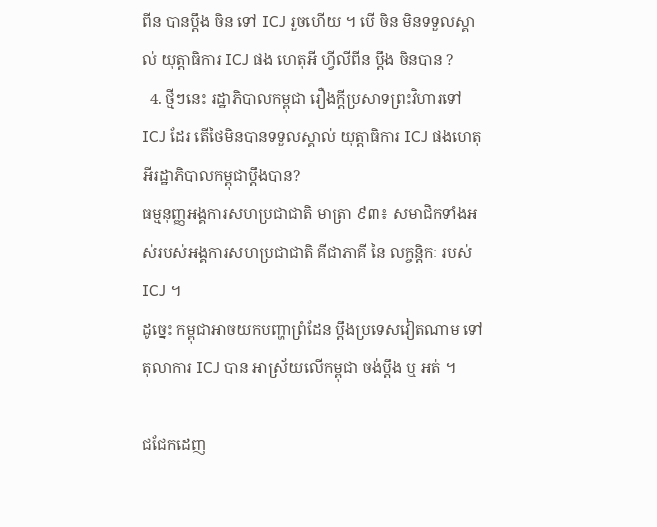ពីន បានប្តឹង ចិន ទៅ ICJ រួចហើយ ។ បើ ចិន មិនទទួលស្គាល់ យុត្តាធិការ ICJ ផង ហេតុអី ហ្វីលីពីន ប្តឹង ចិនបាន ?
  4. ថ្មីៗនេះ រដ្ឋាភិបាលកម្ពុជា រឿងក្តីប្រសាទព្រះវិហារទៅ ICJ ដែរ តើថៃមិនបានទទួលស្គាល់ យុត្តាធិការ ICJ ផងហេតុអីរដ្ឋាភិបាលកម្ពុជាប្តឹងបាន?
ធម្មនុញ្ញអង្គការសហប្រជាជាតិ មាត្រា ៩៣៖ សមាជិកទាំងអស់របស់អង្គការសហប្រជាជាតិ គីជាភាគី នៃ លក្ចន្តិកៈ របស់ ICJ ។
ដូច្នេះ កម្ពុជាអាចយកបញ្ហាព្រំដែន ប្តឹងប្រទេសវៀតណាម ទៅតុលាការ ICJ បាន អាស្រ័យលើកម្ពុជា ចង់ប្តឹង ឬ អត់ ។

ជជែកដេញ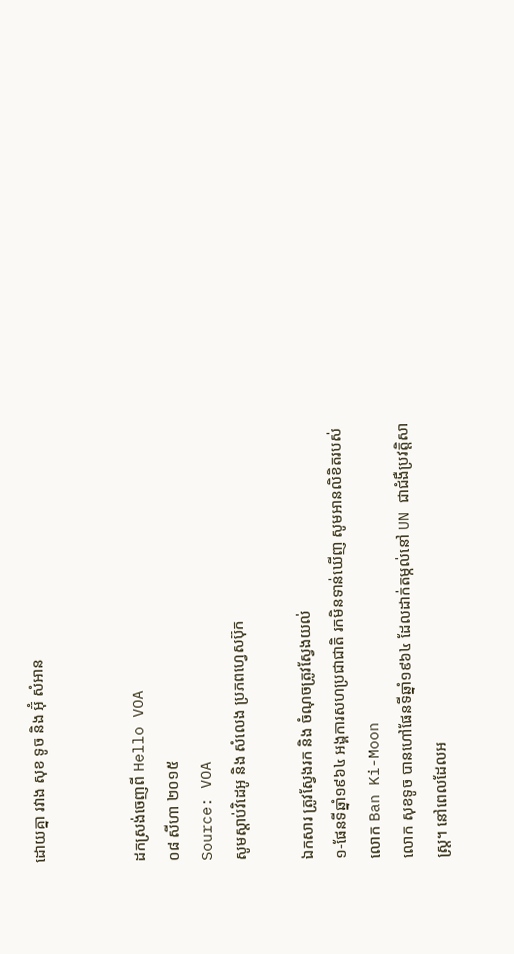ដោយគ្នា រវាង សុខ ទូច និង អ៊ុំ សំអាន


ដកស្រង់ចេញពី Hello VOA
០៨ សីហា ២០១៥
Source: VOA
សូមស្តាប់វិដេអូ និង សំលេង ប្រភពហ្វេសប៊ុក

ឯកសារ ត្រូវស្វែងរក និង ចំណុចត្រូវស្វែងយល់
១-ផែនទីឆ្នាំ១៩៦៤ អង្គការសហប្រជាជាតិ រកមិនទាន់ឃើញ សូមអានលិខិតរបស់លោក Ban Ki-Moon
លោក សុខទូច បានហៅផែនទីឆ្នាំ១៩៦៤ ដែលដាក់តម្កល់នៅ UN ជាជំងឺប្រវត្តិសាស្រ្ត។ នៅពេលដែលអ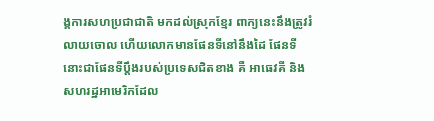ង្គការសហប្រជាជាតិ មកដល់ស្រុកខ្មែរ ពាក្យនេះនឹងត្រូវរំលាយចោល ហើយលោកមានផែនទីនៅនឹងដៃ ផែនទីនោះជាផែនទីប្តឹងរបស់ប្រទេសជិតខាង គឺ អាធេវគី និង សហរដ្ឋអាមេរិកដែល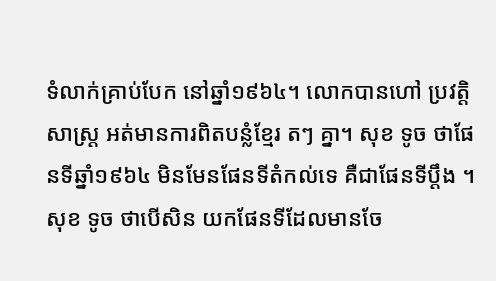ទំលាក់គ្រាប់បែក នៅឆ្នាំ១៩៦៤។ លោកបានហៅ ប្រវត្តិសាស្រ្ត អត់មានការពិតបន្លំខ្មែរ តៗ គ្នា។ សុខ ទូច ថាផែនទីឆ្នាំ១៩៦៤ មិនមែនផែនទីតំកល់ទេ គឺជាផែនទីប្តឹង ។
សុខ ទូច ថាបើសិន យកផែនទីដែលមានចែ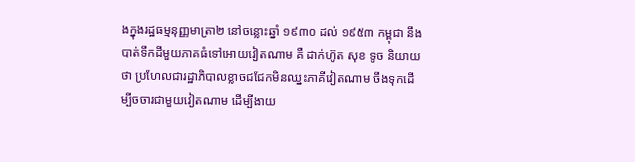ងក្នុងរដ្ឋធម្មនុញ្ញមាត្រា២ នៅចន្លោះឆ្នាំ ១៩៣០ ដល់ ១៩៥៣ កម្ពុជា នឹងបាត់ទឹកដីមួយភាគធំទៅអោយវៀតណាម គឺ ដាក់ហ៊ូត សុខ ទូច និយាយថា ប្រហែលជារដ្ឋាភិបាលខ្លាចជជែកមិនឈ្នះភាគីវៀតណាម ចឹងទុកដើម្បីចចារជាមួយវៀតណាម ដើម្បីងាយ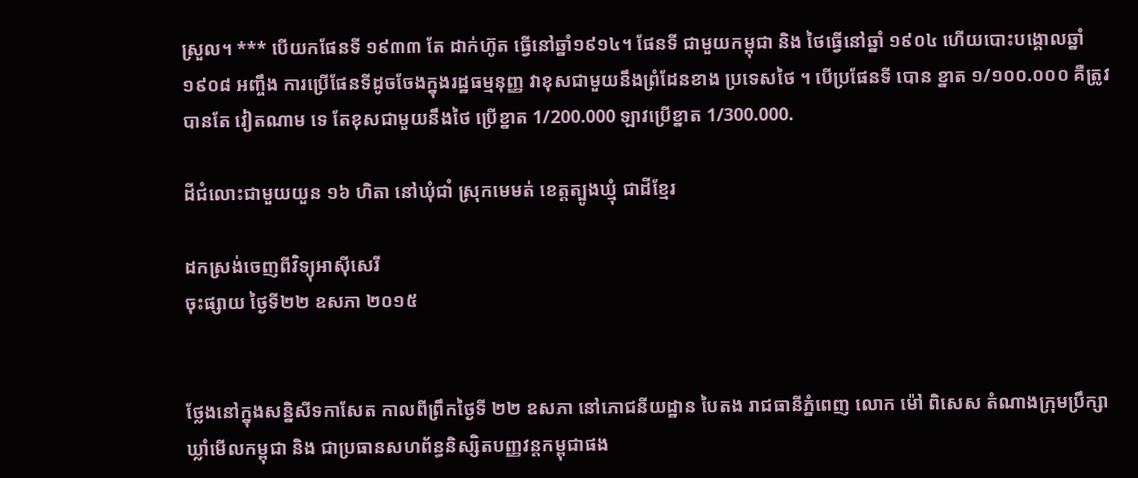ស្រួល។ *** បើយកផែនទី ១៩៣៣ តែ ដាក់ហ៊ូត ធ្វើនៅឆ្នាំ១៩១៤។ ផែនទី ជាមួយកម្ពុជា និង ថៃធ្វើនៅឆ្នាំ ១៩០៤ ហើយបោះបង្គោលឆ្នាំ ១៩០៨ អញ្ចឹង ការប្រើផែនទីដូចចែងក្នុងរដ្ឋធម្មនុញ្ញ វាខុសជាមួយនឹងព្រំដែនខាង ប្រទេសថៃ ។ បើប្រផែនទី បោន ខ្នាត ១/១០០.០០០ គឺត្រូវបានតែ វៀតណាម ទេ តែខុសជាមួយនឹងថៃ ប្រើខ្នាត 1/200.000 ឡាវប្រើខ្នាត 1/300.000.

ដីជំលោះជាមួយយួន ១៦ ហិតា នៅឃុំជាំ ស្រុកមេមត់ ខេត្តត្បូងឃ្មុំ ជាដីខ្មែរ

ដកស្រង់ចេញពីវិទ្យុអាសុីសេរី
ចុះផ្សាយ ថ្ងៃទី២២ ឧសភា ២០១៥


ថ្លែងនៅក្នុងសន្និសីទកាសែត កាលពីព្រឹកថ្ងៃទី ២២ ឧសភា នៅភោជនីយដ្ឋាន បៃតង រាជធានីភ្នំពេញ លោក ម៉ៅ ពិសេស តំណាងក្រុមប្រឹក្សាឃ្លាំមើលកម្ពុជា និង ជាប្រធានសហព័ន្ធនិស្សិតបញ្ញវន្តកម្ពុជាផង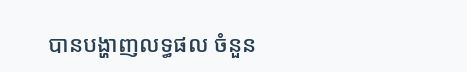បានបង្ហាញលទ្ធផល ចំនួន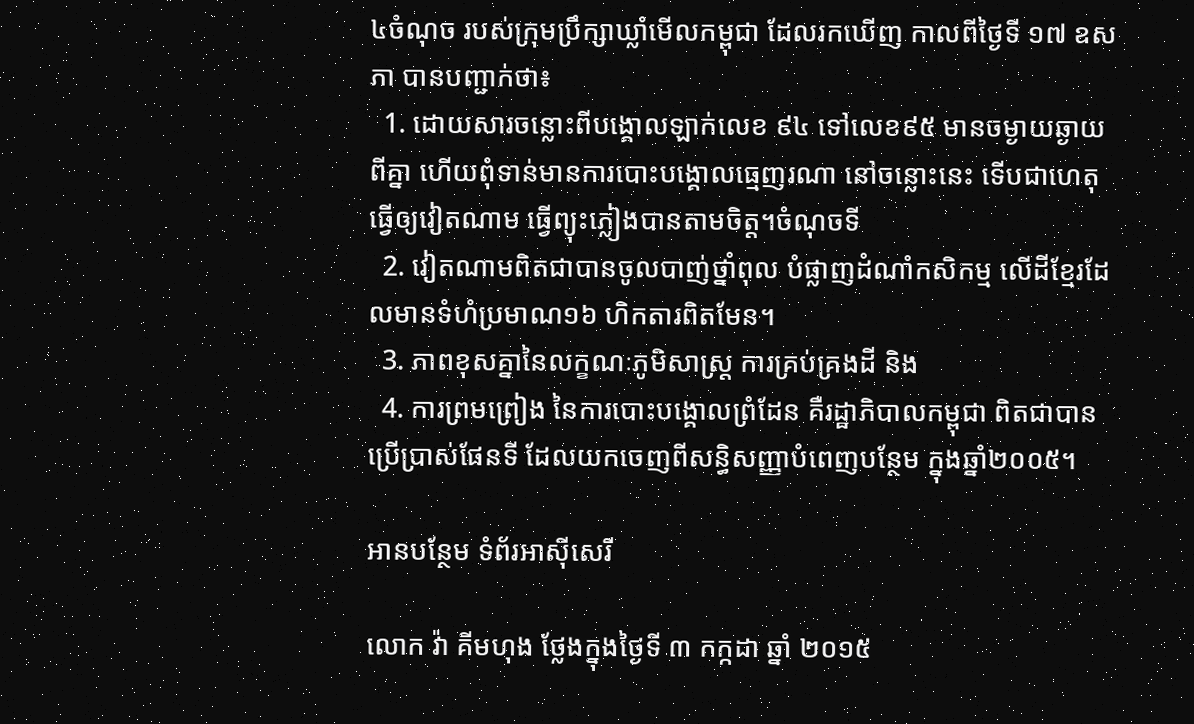៤ចំណុច របស់ក្រុមប្រឹក្សាឃ្លាំមើលកម្ពុជា ដែលរកឃើញ កាលពីថ្ងៃទី ១៧ ឧសភា បានបញ្ជាក់ថា៖
  1. ដោយសារចន្លោះពីបង្គោលឡាក់លេខ ៩៤ ទៅលេខ៩៥ មានចម្ងាយឆ្ងាយពីគ្នា ហើយពុំទាន់មានការបោះបង្គោលធ្មេញរណា នៅចន្លោះនេះ ទើបជាហេតុធ្វើឲ្យវៀតណាម ធ្វើព្យុះភ្លៀងបានតាមចិត្ត។ចំណុចទី
  2. វៀតណាមពិតជាបានចូលបាញ់ថ្នាំពុល បំផ្លាញដំណាំកសិកម្ម លើដីខ្មែរដែលមានទំហំប្រមាណ១៦ ហិកតារពិតមែន។
  3. ភាពខុសគ្នានៃលក្ខណៈភូមិសាស្ត្រ ការគ្រប់គ្រងដី និង
  4. ការព្រមព្រៀង នៃការបោះបង្គោលព្រំដែន គឺរដ្ឋាភិបាលកម្ពុជា ពិតជាបានប្រើប្រាស់ផែនទី ដែលយកចេញពីសន្ធិសញ្ញាបំពេញបន្ថែម ក្នុងឆ្នាំ២០០៥។

អានបន្ថែម ទំព័រអាសុីសេរី

លោក វ៉ា គីមហុង ថ្លែងក្នុងថ្ងៃទី ៣ កក្កដា ឆ្នាំ ២០១៥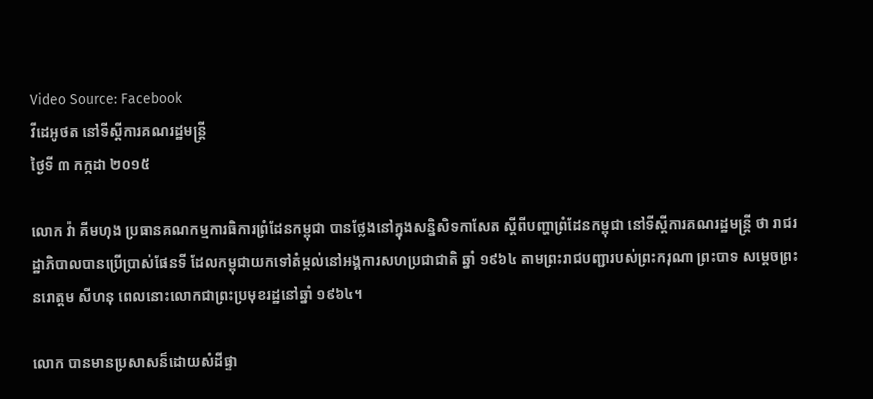Video Source: Facebook
វីដេអូថត នៅទីស្តីការគណរដ្ឋមន្រ្តី
ថ្ងៃទី ៣ កក្កដា ២០១៥

លោក វ៉ា គីមហុង ប្រធានគណកម្មការធិការព្រំដែនកម្ពុជា បានថ្លែងនៅក្នុងសន្និសិទកាសែត ស្តីពីបញ្ហាព្រំដែនកម្ពុជា នៅទីស្តីការគណរដ្ឋមន្រ្តី ថា រាជរដ្ឋាភិបាលបានប្រើប្រាស់ផែនទី ដែលកម្ពុជាយកទៅតំម្កល់នៅអង្គការសហប្រជាជាតិ ឆ្នាំ ១៩៦៤ តាមព្រះរាជបញ្ជារបស់ព្រះករុណា ព្រះបាទ សម្តេចព្រះ នរោត្តម សីហនុ ពេលនោះលោកជាព្រះប្រមុខរដ្ឋនៅឆ្នាំ ១៩៦៤។

លោក បានមានប្រសាសន៏ដោយសំដីផ្ទា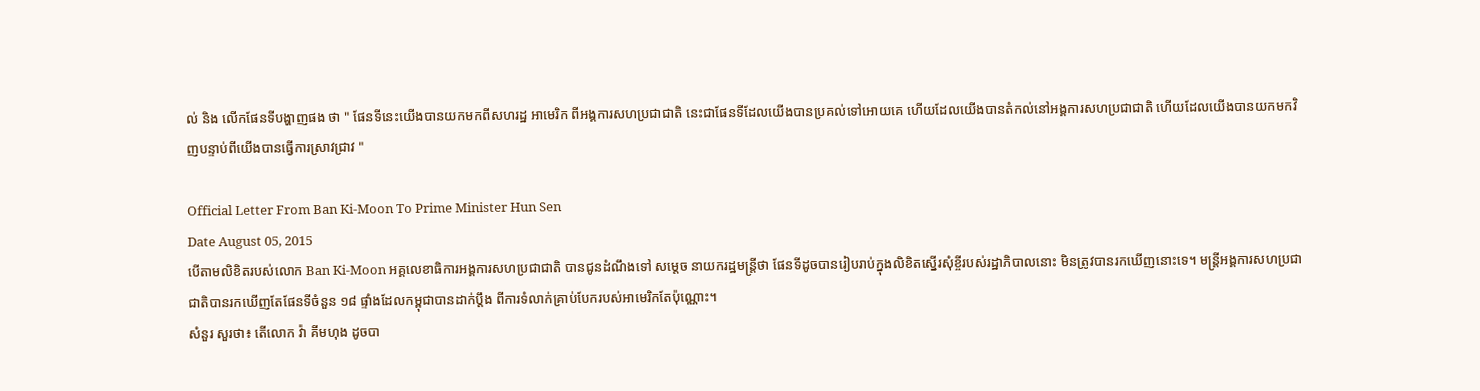ល់ និង លើកផែនទីបង្ហាញផង ថា " ផែនទីនេះយើងបានយកមកពីសហរដ្ឋ អាមេរិក ពីអង្គការសហប្រជាជាតិ នេះជាផែនទីដែលយើងបានប្រគល់ទៅអោយគេ ហើយដែលយើងបានតំកល់នៅអង្គការសហប្រជាជាតិ ហើយដែលយើងបានយកមកវិញបន្ទាប់ពីយើងបានធ្វើការស្រាវជ្រាវ "

Official Letter From Ban Ki-Moon To Prime Minister Hun Sen
Date August 05, 2015
បើតាមលិខិតរបស់លោក Ban Ki-Moon អគ្គលេខាធិការអង្គការសហប្រជាជាតិ បានជូនដំណឹងទៅ សម្តេច នាយករដ្ឋមន្រ្តីថា ផែនទីដូចបានរៀបរាប់ក្នុងលិខិតស្នើរសុំខ្ចីរបស់រដ្ឋាភិបាលនោះ មិនត្រូវបានរកឃើញនោះទេ។ មន្រ្តីអង្គការសហប្រជាជាតិបានរកឃើញតែផែនទីចំនួន ១៨ ផ្ទាំងដែលកម្ពុជាបានដាក់ប្តឹង ពីការទំលាក់គ្រាប់បែករបស់អាមេរិកតែប៉ុណ្ណោះ។
សំនួរ សួរថា៖ តើលោក វ៉ា គីមហុង ដូចបា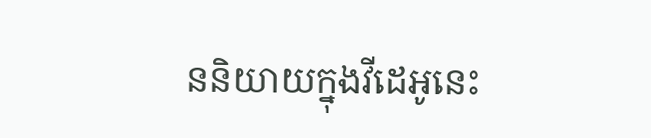ននិយាយក្នុងវីដេអូនេះ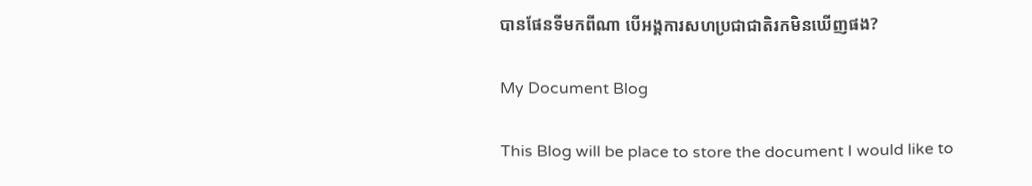បានផែនទីមកពីណា បើអង្គការសហប្រជាជាតិរកមិនឃើញផង?

My Document Blog

This Blog will be place to store the document I would like to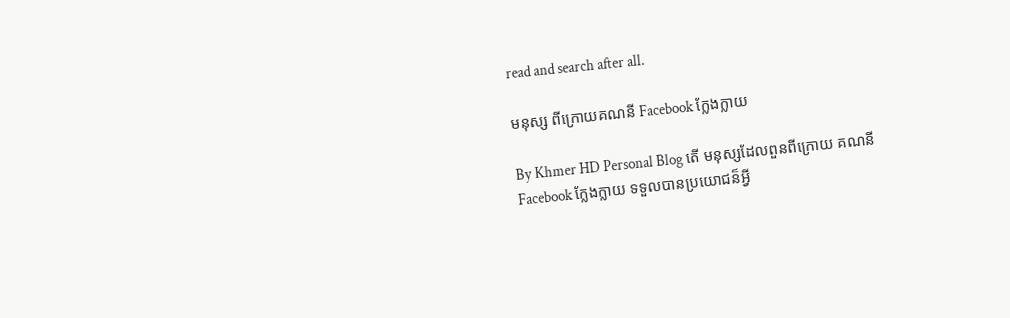read and search after all.

មនុស្ស ពីក្រោយគណនី Facebook ក្លែងក្លាយ

By Khmer HD Personal Blog តើ មនុស្សដែលពួនពីក្រោយ គណនី Facebook ក្លែងក្លាយ ទទួលបានប្រយោជន៏អ្វី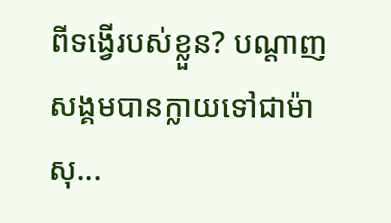ពីទង្វើរបស់ខ្លួន? បណ្តាញសង្គមបានក្លាយទៅជាម៉ាសុ...